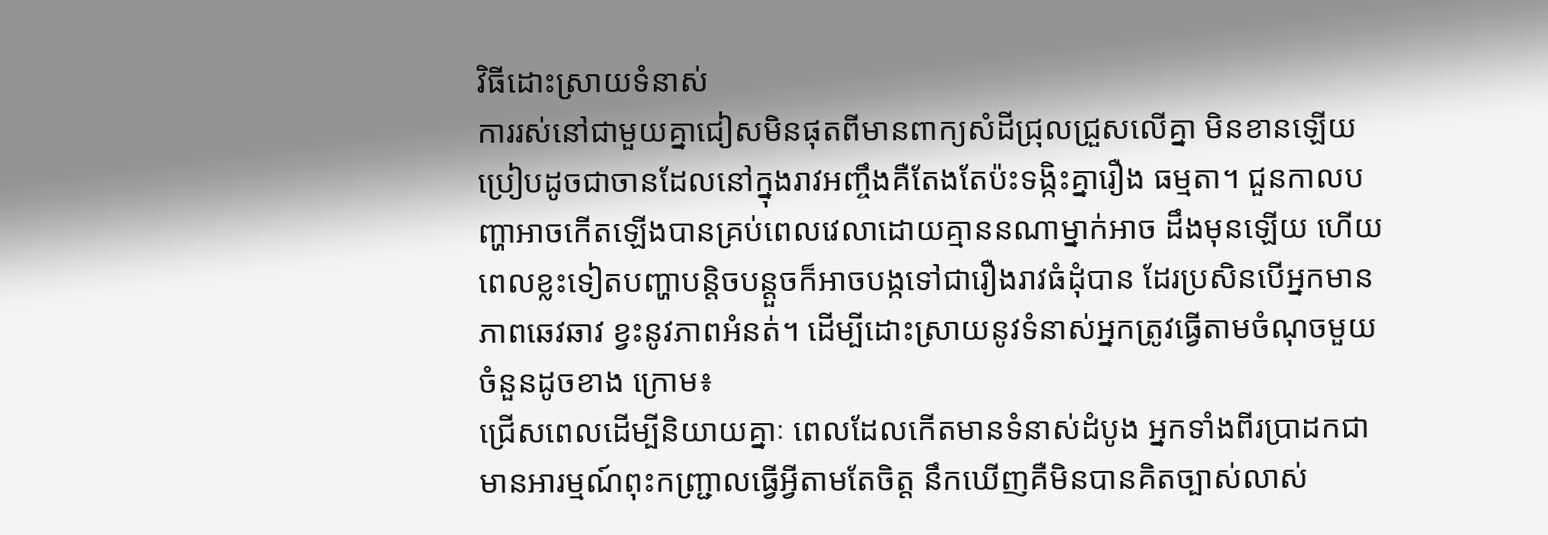វិធីដោះស្រាយទំនាស់
ការរស់នៅជាមួយគ្នាជៀសមិនផុតពីមានពាក្យសំដីជ្រុលជ្រួសលើគ្នា មិនខានឡើយ ប្រៀបដូចជាចានដែលនៅក្នុងរាវអញ្ចឹងគឺតែងតែប៉ះទង្កិះគ្នារឿង ធម្មតា។ ជួនកាលបញ្ហាអាចកើតឡើងបានគ្រប់ពេលវេលាដោយគ្មាននណាម្នាក់អាច ដឹងមុនឡើយ ហើយពេលខ្លះទៀតបញ្ហាបន្តិចបន្តួចក៏អាចបង្កទៅជារឿងរាវធំដុំបាន ដែរប្រសិនបើអ្នកមានភាពឆេវឆាវ ខ្វះនូវភាពអំនត់។ ដើម្បីដោះស្រាយនូវទំនាស់អ្នកត្រូវធ្វើតាមចំណុចមួយចំនួនដូចខាង ក្រោម៖
ជ្រើសពេលដើម្បីនិយាយគ្នាៈ ពេលដែលកើតមានទំនាស់ដំបូង អ្នកទាំងពីរប្រាដកជាមានអារម្មណ៍ពុះកញ្ជ្រាលធ្វើអ្វីតាមតែចិត្ត នឹកឃើញគឺមិនបានគិតច្បាស់លាស់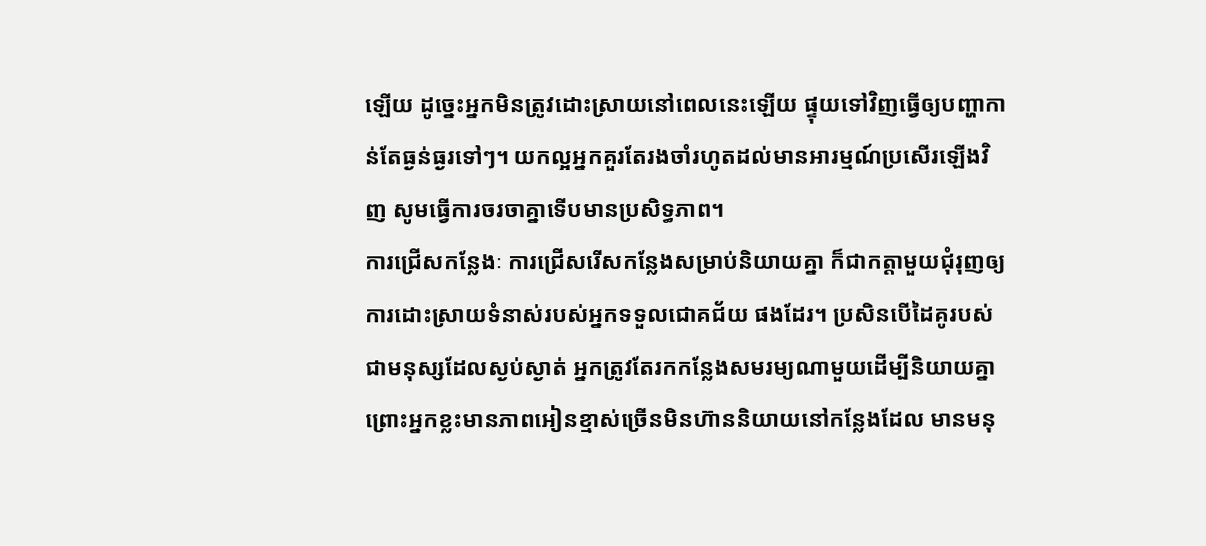ឡើយ ដូច្នេះអ្នកមិនត្រូវដោះស្រាយនៅពេលនេះឡើយ ផ្ទុយទៅវិញធ្វើឲ្យបញ្ហាកាន់តែធ្ងន់ធ្ងរទៅៗ។ យកល្អអ្នកគួរតែរងចាំរហូតដល់មានអារម្មណ៍ប្រសើរឡើងវិញ សូមធ្វើការចរចាគ្នាទើបមានប្រសិទ្ធភាព។
ការជ្រើសកន្លែងៈ ការជ្រើសរើសកន្លែងសម្រាប់និយាយគ្នា ក៏ជាកត្តាមួយជុំរុញឲ្យការដោះស្រាយទំនាស់របស់អ្នកទទួលជោគជ័យ ផងដែរ។ ប្រសិនបើដៃគូរបស់ជាមនុស្សដែលស្ងប់ស្ងាត់ អ្នកត្រូវតែរកកន្លែងសមរម្យណាមួយដើម្បីនិយាយគ្នា ព្រោះអ្នកខ្លះមានភាពអៀនខ្មាស់ច្រើនមិនហ៊ាននិយាយនៅកន្លែងដែល មានមនុ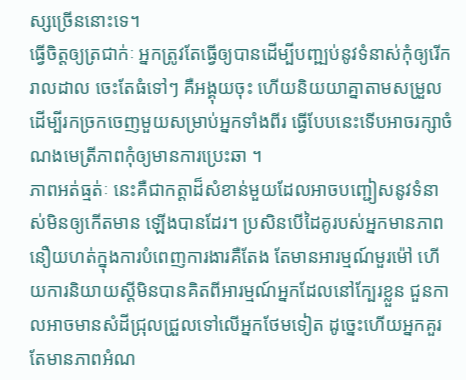ស្សច្រើននោះទេ។
ធ្វើចិត្តឲ្យត្រជាក់ៈ អ្នកត្រូវតែធ្វើឲ្យបានដើម្បីបញ្ឍប់នូវទំនាស់កុំឲ្យរើករាលដាល ចេះតែធំទៅៗ គឺអង្គុយចុះ ហើយនិយយាគ្នាតាមសម្រួល ដើម្បីរកច្រកចេញមួយសម្រាប់អ្នកទាំងពីរ ធ្វើបែបនេះទើបអាចរក្សាចំណងមេត្រីភាពកុំឲ្យមានការប្រេះឆា ។
ភាពអត់ធ្មត់ៈ នេះគឺជាកត្តាដ៏សំខាន់មួយដែលអាចបញ្ជៀសនូវទំនាស់មិនឲ្យកើតមាន ឡើងបានដែរ។ ប្រសិនបើដៃគូរបស់អ្នកមានភាពនឿយហត់ក្នុងការបំពេញការងារគឺតែង តែមានអារម្មណ៍មួរម៉ៅ ហើយការនិយាយស្តីមិនបានគិតពីអារម្មណ៍អ្នកដែលនៅក្បែរខ្លួន ជួនកាលអាចមានសំដីជ្រុលជ្រួលទៅលើអ្នកថែមទៀត ដូច្នេះហើយអ្នកគួរតែមានភាពអំណ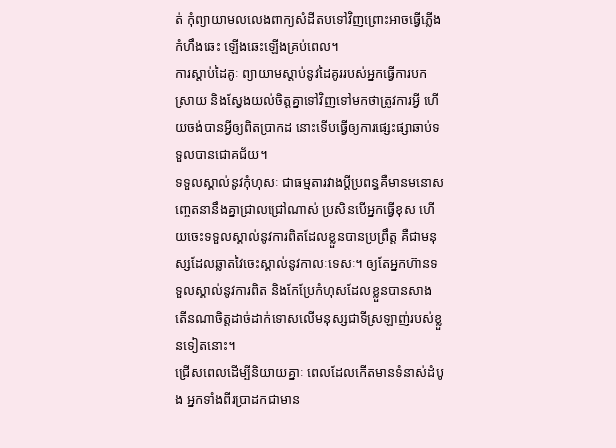ត់ កុំព្យាយាមលលេងពាក្យសំដីតបទៅវិញព្រោះអាចធ្វើភ្លើងកំហឹងឆេះ ឡើងឆេះឡើងគ្រប់ពេល។
ការស្តាប់ដៃគូៈ ព្យាយាមស្តាប់នូវដៃគូររបស់អ្នកធ្វើការបកស្រាយ និងស្វែងយល់ចិត្តគ្នាទៅវិញទៅមកថាត្រូវការអ្វី ហើយចង់បានអ្វីឲ្យពិតប្រាកដ នោះទើបធ្វើឲ្យការផ្សេះផ្សាឆាប់ទទួលបានជោគជ័យ។
ទទួលស្គាល់នូវកុំហុសៈ ជាធម្មតារវាងប្តីប្រពន្ធគឺមានមនោសញ្ចេតនានឹងគ្នាជ្រាលជ្រៅណាស់ ប្រសិនបើអ្នកធ្វើខុស ហើយចេះទទួលស្គាល់នូវការពិតដែលខ្លួនបានប្រព្រឹត្ត គឺជាមនុស្សដែលឆ្លាតវៃចេះស្គាល់នូវកាលៈទេសៈ។ ឲ្យតែអ្នកហ៊ានទទួលស្គាល់នូវការពិត និងកែប្រែកំហុសដែលខ្លួនបានសាង តើនណាចិត្តដាច់ដាក់ទោសលើមនុស្សជាទីស្រឡាញ់របស់ខ្លួនទៀតនោះ។
ជ្រើសពេលដើម្បីនិយាយគ្នាៈ ពេលដែលកើតមានទំនាស់ដំបូង អ្នកទាំងពីរប្រាដកជាមាន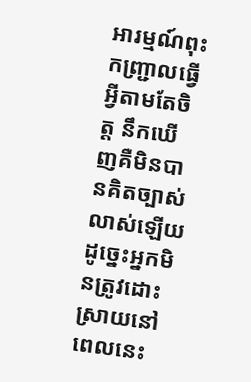អារម្មណ៍ពុះកញ្ជ្រាលធ្វើអ្វីតាមតែចិត្ត នឹកឃើញគឺមិនបានគិតច្បាស់លាស់ឡើយ ដូច្នេះអ្នកមិនត្រូវដោះស្រាយនៅពេលនេះ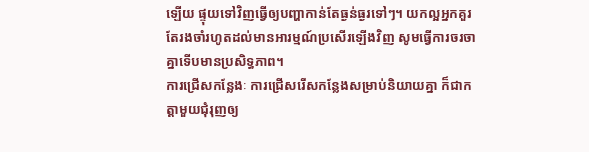ឡើយ ផ្ទុយទៅវិញធ្វើឲ្យបញ្ហាកាន់តែធ្ងន់ធ្ងរទៅៗ។ យកល្អអ្នកគួរតែរងចាំរហូតដល់មានអារម្មណ៍ប្រសើរឡើងវិញ សូមធ្វើការចរចាគ្នាទើបមានប្រសិទ្ធភាព។
ការជ្រើសកន្លែងៈ ការជ្រើសរើសកន្លែងសម្រាប់និយាយគ្នា ក៏ជាកត្តាមួយជុំរុញឲ្យ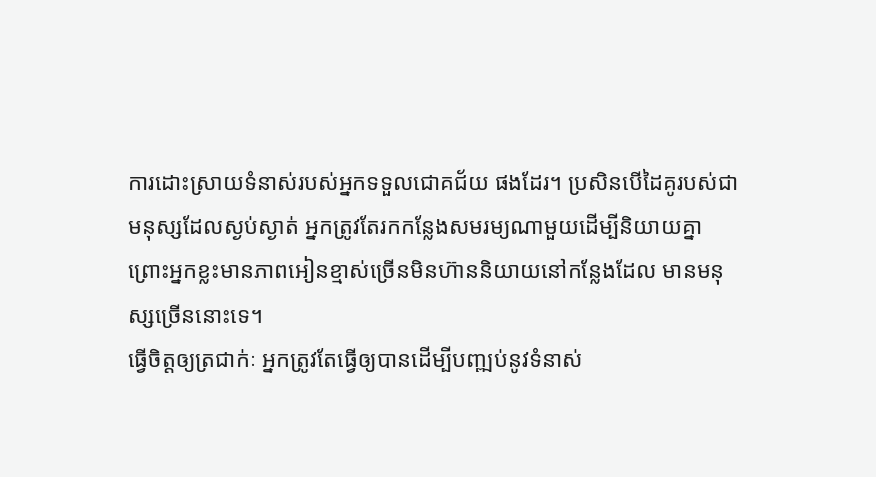ការដោះស្រាយទំនាស់របស់អ្នកទទួលជោគជ័យ ផងដែរ។ ប្រសិនបើដៃគូរបស់ជាមនុស្សដែលស្ងប់ស្ងាត់ អ្នកត្រូវតែរកកន្លែងសមរម្យណាមួយដើម្បីនិយាយគ្នា ព្រោះអ្នកខ្លះមានភាពអៀនខ្មាស់ច្រើនមិនហ៊ាននិយាយនៅកន្លែងដែល មានមនុស្សច្រើននោះទេ។
ធ្វើចិត្តឲ្យត្រជាក់ៈ អ្នកត្រូវតែធ្វើឲ្យបានដើម្បីបញ្ឍប់នូវទំនាស់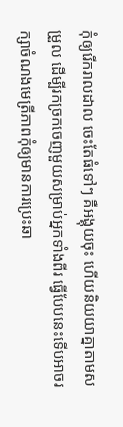កុំឲ្យរើករាលដាល ចេះតែធំទៅៗ គឺអង្គុយចុះ ហើយនិយយាគ្នាតាមសម្រួល ដើម្បីរកច្រកចេញមួយសម្រាប់អ្នកទាំងពីរ ធ្វើបែបនេះទើបអាចរក្សាចំណងមេត្រីភាពកុំឲ្យមានការប្រេះឆា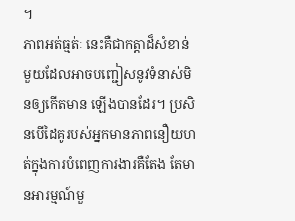។
ភាពអត់ធ្មត់ៈ នេះគឺជាកត្តាដ៏សំខាន់មួយដែលអាចបញ្ជៀសនូវទំនាស់មិនឲ្យកើតមាន ឡើងបានដែរ។ ប្រសិនបើដៃគូរបស់អ្នកមានភាពនឿយហត់ក្នុងការបំពេញការងារគឺតែង តែមានអារម្មណ៍មួ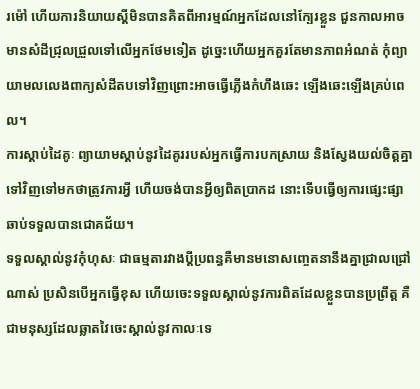រម៉ៅ ហើយការនិយាយស្តីមិនបានគិតពីអារម្មណ៍អ្នកដែលនៅក្បែរខ្លួន ជួនកាលអាចមានសំដីជ្រុលជ្រួលទៅលើអ្នកថែមទៀត ដូច្នេះហើយអ្នកគួរតែមានភាពអំណត់ កុំព្យាយាមលលេងពាក្យសំដីតបទៅវិញព្រោះអាចធ្វើភ្លើងកំហឹងឆេះ ឡើងឆេះឡើងគ្រប់ពេល។
ការស្តាប់ដៃគូៈ ព្យាយាមស្តាប់នូវដៃគូររបស់អ្នកធ្វើការបកស្រាយ និងស្វែងយល់ចិត្តគ្នាទៅវិញទៅមកថាត្រូវការអ្វី ហើយចង់បានអ្វីឲ្យពិតប្រាកដ នោះទើបធ្វើឲ្យការផ្សេះផ្សាឆាប់ទទួលបានជោគជ័យ។
ទទួលស្គាល់នូវកុំហុសៈ ជាធម្មតារវាងប្តីប្រពន្ធគឺមានមនោសញ្ចេតនានឹងគ្នាជ្រាលជ្រៅណាស់ ប្រសិនបើអ្នកធ្វើខុស ហើយចេះទទួលស្គាល់នូវការពិតដែលខ្លួនបានប្រព្រឹត្ត គឺជាមនុស្សដែលឆ្លាតវៃចេះស្គាល់នូវកាលៈទេ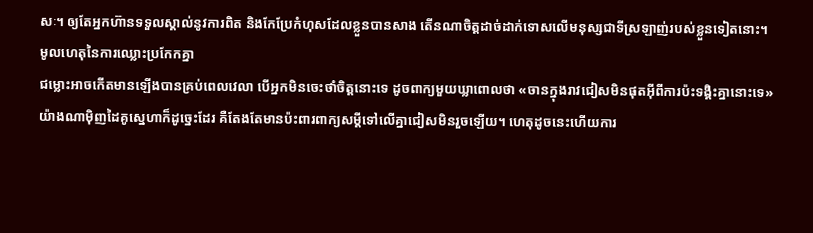សៈ។ ឲ្យតែអ្នកហ៊ានទទួលស្គាល់នូវការពិត និងកែប្រែកំហុសដែលខ្លួនបានសាង តើនណាចិត្តដាច់ដាក់ទោសលើមនុស្សជាទីស្រឡាញ់របស់ខ្លួនទៀតនោះ។
មូលហេតុនៃការឈ្លោះប្រកែកគ្នា
ជម្លោះអាចកើតមានឡើងបានគ្រប់ពេលវេលា បើអ្នកមិនចេះថាំចិត្តនោះទេ ដូចពាក្យមួយឃ្លាពោលថា «ចានក្នុងរាវជៀសមិនផុតអ៊ីពីការប៉ះទង្គិះគ្នានោះទេ» យ៉ាងណាម៉ិញដៃគូស្នេហាក៏ដូច្នេះដែរ គឺតែងតែមានប៉ះពារពាក្យសម្តីទៅលើគ្នាជៀសមិនរួចឡើយ។ ហេតុដូចនេះហើយការ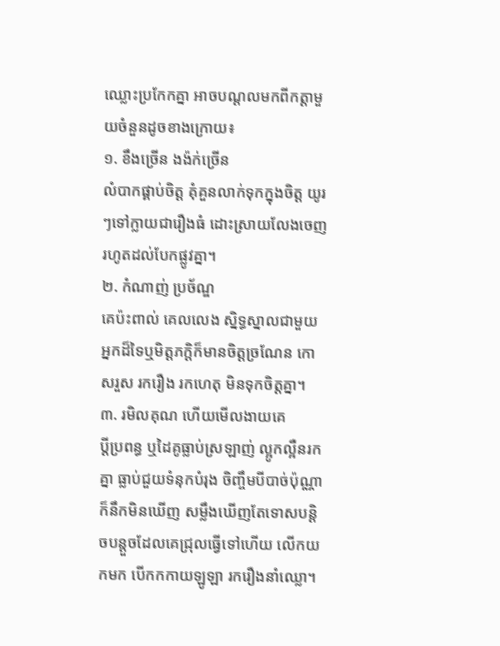ឈ្លោះប្រកែកគ្នា អាចបណ្តលមកពីកត្តាមួយចំនួនដូចខាងក្រោយ៖
១. ខឹងច្រើន ងង៉ក់ច្រើន
លំបាកផ្គាប់ចិត្ត គុំគួនលាក់ទុកក្នុងចិត្ត យូរៗទៅក្លាយជារឿងធំ ដោះស្រាយលែងចេញ រហូតដល់បែកផ្លូវគ្នា។
២. កំណាញ់ ប្រច័ណ្ឌ
គេប៉ះពាល់ គេលលេង ស្និទ្ធស្នាលជាមួយអ្នកដ៏ទៃឬមិត្តភក្តិក៏មានចិត្តច្រណែន កោសរួស រករឿង រកហេតុ មិនទុកចិត្តគ្នា។
៣. រមិលគុណ ហើយមើលងាយគេ
ប្តីប្រពន្ធ ឬដៃគូធ្លាប់ស្រឡាញ់ ល្អូកល្អឺនរកគ្នា ធ្លាប់ជួយទំនុកបំរុង ចិញ្ចឹមបីបាច់ប៉ុណ្ណា ក៏នឹកមិនឃើញ សម្លឹងឃើញតែទោសបន្តិចបន្តួចដែលគេជ្រុលធ្វើទៅហើយ លើកយកមក បើកកកាយឡូឡា រករឿងនាំឈ្លោ។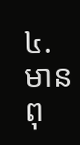៤. មានពុ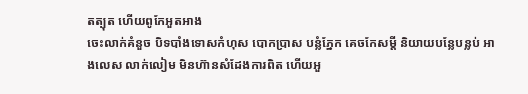តត្បុត ហើយពូកែអួតអាង
ចេះលាក់គំនួច បិទបាំងទោសកំហុស បោកប្រាស បន្លំភ្នែក គេចកែសម្តី និយាយបន្លែបន្លប់ អាងលេស លាក់លៀម មិនហ៊ានសំដែងការពិត ហើយអួ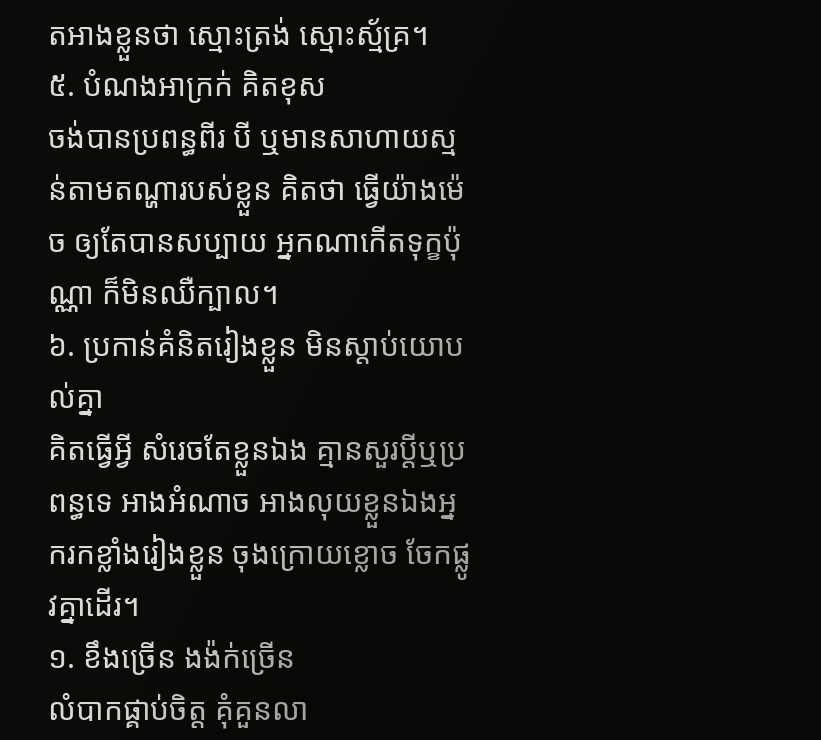តអាងខ្លួនថា ស្មោះត្រង់ ស្មោះស្ម័គ្រ។
៥. បំណងអាក្រក់ គិតខុស
ចង់បានប្រពន្ធពីរ បី ឬមានសាហាយស្មន់តាមតណ្ហារបស់ខ្លួន គិតថា ធ្វើយ៉ាងម៉េច ឲ្យតែបានសប្បាយ អ្នកណាកើតទុក្ខប៉ុណ្ណា ក៏មិនឈឺក្បាល។
៦. ប្រកាន់គំនិតរៀងខ្លួន មិនស្តាប់យោបល់គ្នា
គិតធ្វើអ្វី សំរេចតែខ្លួនឯង គ្មានសួរប្តីឬប្រពន្ធទេ អាងអំណាច អាងលុយខ្លួនឯងអ្នករកខ្លាំងរៀងខ្លួន ចុងក្រោយខ្លោច ចែកផ្លូវគ្នាដើរ។
១. ខឹងច្រើន ងង៉ក់ច្រើន
លំបាកផ្គាប់ចិត្ត គុំគួនលា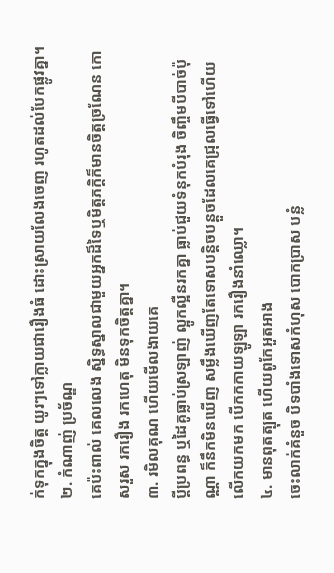ក់ទុកក្នុងចិត្ត យូរៗទៅក្លាយជារឿងធំ ដោះស្រាយលែងចេញ រហូតដល់បែកផ្លូវគ្នា។
២. កំណាញ់ ប្រច័ណ្ឌ
គេប៉ះពាល់ គេលលេង ស្និទ្ធស្នាលជាមួយអ្នកដ៏ទៃឬមិត្តភក្តិក៏មានចិត្តច្រណែន កោសរួស រករឿង រកហេតុ មិនទុកចិត្តគ្នា។
៣. រមិលគុណ ហើយមើលងាយគេ
ប្តីប្រពន្ធ ឬដៃគូធ្លាប់ស្រឡាញ់ ល្អូកល្អឺនរកគ្នា ធ្លាប់ជួយទំនុកបំរុង ចិញ្ចឹមបីបាច់ប៉ុណ្ណា ក៏នឹកមិនឃើញ សម្លឹងឃើញតែទោសបន្តិចបន្តួចដែលគេជ្រុលធ្វើទៅហើយ លើកយកមក បើកកកាយឡូឡា រករឿងនាំឈ្លោ។
៤. មានពុតត្បុត ហើយពូកែអួតអាង
ចេះលាក់គំនួច បិទបាំងទោសកំហុស បោកប្រាស បន្លំ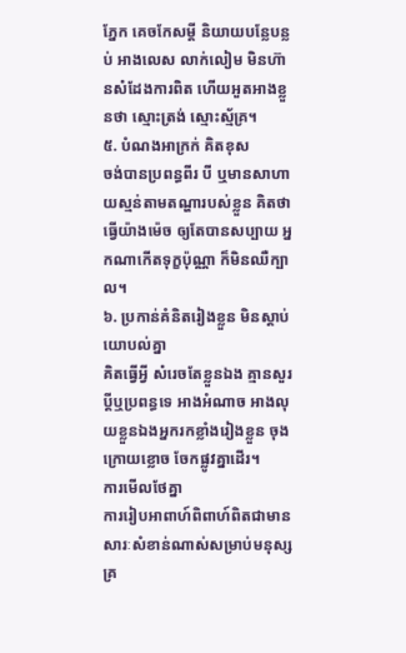ភ្នែក គេចកែសម្តី និយាយបន្លែបន្លប់ អាងលេស លាក់លៀម មិនហ៊ានសំដែងការពិត ហើយអួតអាងខ្លួនថា ស្មោះត្រង់ ស្មោះស្ម័គ្រ។
៥. បំណងអាក្រក់ គិតខុស
ចង់បានប្រពន្ធពីរ បី ឬមានសាហាយស្មន់តាមតណ្ហារបស់ខ្លួន គិតថា ធ្វើយ៉ាងម៉េច ឲ្យតែបានសប្បាយ អ្នកណាកើតទុក្ខប៉ុណ្ណា ក៏មិនឈឺក្បាល។
៦. ប្រកាន់គំនិតរៀងខ្លួន មិនស្តាប់យោបល់គ្នា
គិតធ្វើអ្វី សំរេចតែខ្លួនឯង គ្មានសួរប្តីឬប្រពន្ធទេ អាងអំណាច អាងលុយខ្លួនឯងអ្នករកខ្លាំងរៀងខ្លួន ចុងក្រោយខ្លោច ចែកផ្លូវគ្នាដើរ។
ការមើលថែគ្នា
ការរៀបអាពាហ៍ពិពាហ៍ពិតជាមានសារៈសំខាន់ណាស់សម្រាប់មនុស្សគ្រ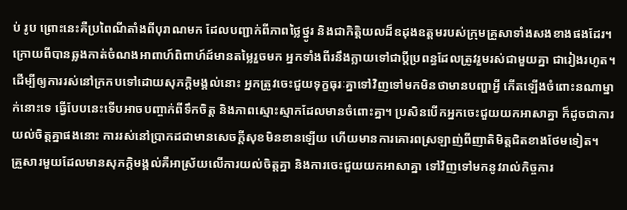ប់ រូប ព្រោះនេះគឺប្រពៃណីតាំងពីបុរាណមក ដែលបញ្ជាក់ពីភាពថ្លៃថ្នូរ និងជាកិត្តិយលដ៏ឧដុងឧត្តមរបស់ក្រុមគ្រួសាទាំងសងខាងផងដែរ។
ក្រោយពីបានឆ្លងកាត់ចំណងអាពាហ៍ពិពាហ៍ដ៍មានតម្លៃរួចមក អ្នកទាំងពីរនឹងក្លាយទៅជាប្តីប្រពន្ធដែលត្រូវរួមរស់ជាមួយគ្នា ជារៀងរហូត។ ដើម្បីឲ្យការរស់នៅក្រកបទៅដោយសុភក្តិមង្គល់នោះ អ្នកត្រូវចេះជួយទុក្ខធុរៈគ្នាទៅវិញទៅមកមិនថាមានបញ្ហាអ្វី កើតឡើងចំពោះនណាម្នាក់នោះទេ ធ្វើបែបនេះទើបអាចបញ្ចាក់ពីទឹកចិត្ត និងភាពស្មោះស្មាកដែលមានចំពោះគ្នា។ ប្រសិនបើកអ្នកចេះជួយយកអាសាគ្នា ក៏ដូចជាការយល់ចិត្តគ្នាផងនោះ ការរស់នៅប្រាកដជាមានសេចក្តីសុខមិនខានឡើយ ហើយមានការគោរពស្រឡាញ់ពីញាតិមិត្តជិតខាងថែមទៀត។
គ្រួសារមួយដែលមានសុភក្តិមង្គល់គឺអាស្រ័យលើការយល់ចិត្តគ្នា និងការចេះជួយយកអាសាគ្នា ទៅវិញទៅមកនូវរាល់កិច្ចការ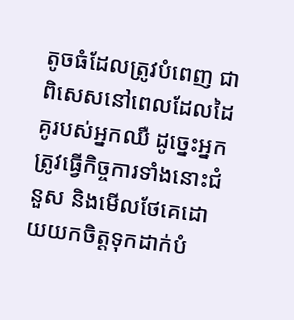តូចធំដែលត្រូវបំពេញ ជាពិសេសនៅពេលដែលដៃគូរបស់អ្នកឈឺ ដូច្នេះអ្នកត្រូវធ្វើកិច្ចការទាំងនោះជំនួស និងមើលថែគេដោយយកចិត្តទុកដាក់បំ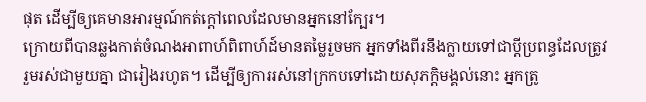ផុត ដើម្បីឲ្យគេមានអារម្មណ៍កត់ក្តៅពេលដែលមានអ្នកនៅក្បែរ។
ក្រោយពីបានឆ្លងកាត់ចំណងអាពាហ៍ពិពាហ៍ដ៍មានតម្លៃរួចមក អ្នកទាំងពីរនឹងក្លាយទៅជាប្តីប្រពន្ធដែលត្រូវរួមរស់ជាមួយគ្នា ជារៀងរហូត។ ដើម្បីឲ្យការរស់នៅក្រកបទៅដោយសុភក្តិមង្គល់នោះ អ្នកត្រូ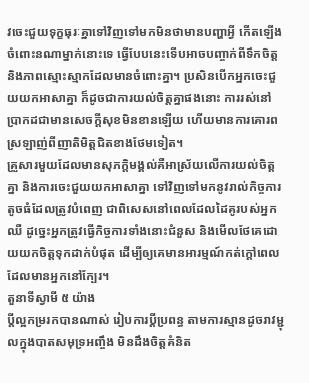វចេះជួយទុក្ខធុរៈគ្នាទៅវិញទៅមកមិនថាមានបញ្ហាអ្វី កើតឡើងចំពោះនណាម្នាក់នោះទេ ធ្វើបែបនេះទើបអាចបញ្ចាក់ពីទឹកចិត្ត និងភាពស្មោះស្មាកដែលមានចំពោះគ្នា។ ប្រសិនបើកអ្នកចេះជួយយកអាសាគ្នា ក៏ដូចជាការយល់ចិត្តគ្នាផងនោះ ការរស់នៅប្រាកដជាមានសេចក្តីសុខមិនខានឡើយ ហើយមានការគោរពស្រឡាញ់ពីញាតិមិត្តជិតខាងថែមទៀត។
គ្រួសារមួយដែលមានសុភក្តិមង្គល់គឺអាស្រ័យលើការយល់ចិត្តគ្នា និងការចេះជួយយកអាសាគ្នា ទៅវិញទៅមកនូវរាល់កិច្ចការតូចធំដែលត្រូវបំពេញ ជាពិសេសនៅពេលដែលដៃគូរបស់អ្នកឈឺ ដូច្នេះអ្នកត្រូវធ្វើកិច្ចការទាំងនោះជំនួស និងមើលថែគេដោយយកចិត្តទុកដាក់បំផុត ដើម្បីឲ្យគេមានអារម្មណ៍កត់ក្តៅពេលដែលមានអ្នកនៅក្បែរ។
តួនាទីស្វាមី ៥ យ៉ាង
ប្តីល្អកម្ររកបានណាស់ រៀបការប្តីប្រពន្ធ តាមការស្មានដូចរាវម្ជុលក្នុងបាតសមុទ្រអញ្ចឹង មិនដឹងចិត្តគំនិត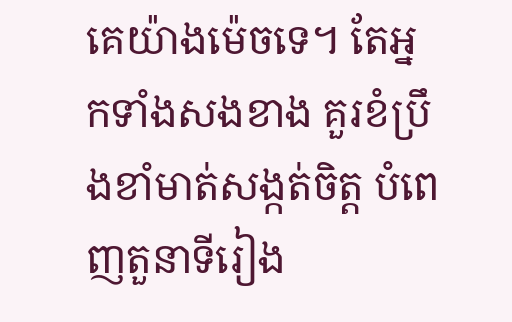គេយ៉ាងម៉េចទេ។ តែអ្នកទាំងសងខាង គួរខំប្រឹងខាំមាត់សង្កត់ចិត្ត បំពេញតួនាទីរៀង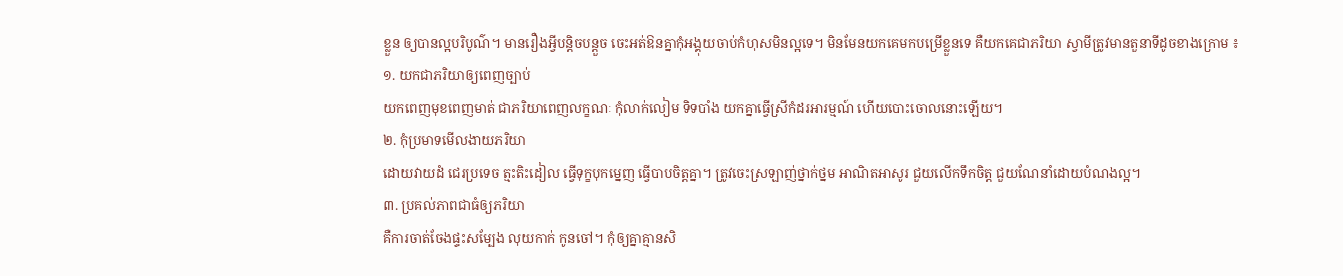ខ្លួន ឲ្យបានល្អបរិបូណ៌។ មានរឿងអ្វីបន្តិចបន្តួច ចេះអត់ឱនគ្នាកុំអង្គុយចាប់កំហុសមិនល្អទេ។ មិនមែនយកគេមកបម្រើខ្លួនទេ គឺយកគេជាភរិយា ស្វាមីត្រូវមានតួនាទីដូចខាងក្រោម ៖
១. យកជាភរិយាឲ្យពេញច្បាប់
យកពេញមុខពេញមាត់ ជាភរិយាពេញលក្ខណៈ កុំលាក់លៀម ទិទបាំង យកគ្នាធ្វើស្រីកំដរអារម្មណ៍ ហើយបោះចោលនោះឡើយ។
២. កុំប្រមាទមើលងាយភរិយា
ដោយវាយដំ ជេរប្រទេច ត្មះតិះដៀល ធ្វើទុក្ខបុកម្នេញ ធ្វើបាបចិត្តគ្នា។ ត្រូវចេះស្រឡាញ់ថ្នាក់ថ្នម អាណិតអាសូរ ជួយលើកទឹកចិត្ត ជួយណែនាំដោយបំណងល្អ។
៣. ប្រគល់ភាពជាធំឲ្យភរិយា
គឺការចាត់ចែងផ្ទះសម្បែង លុយកាក់ កូនចៅ។ កុំឲ្យគ្នាគ្មានសិ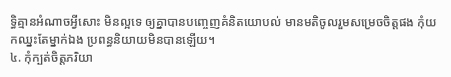ទ្ធិគ្មានអំណាចអ្វីសោះ មិនល្អទេ ឲ្យគ្នាបានបញ្ចេញគំនិតយោបល់ មានមតិចូលរួមសម្រេចចិត្តផង កុំយកឈ្នះតែម្នាក់ឯង ប្រពន្ធនិយាយមិនបានឡើយ។
៤. កុំក្បត់ចិត្តភរិយា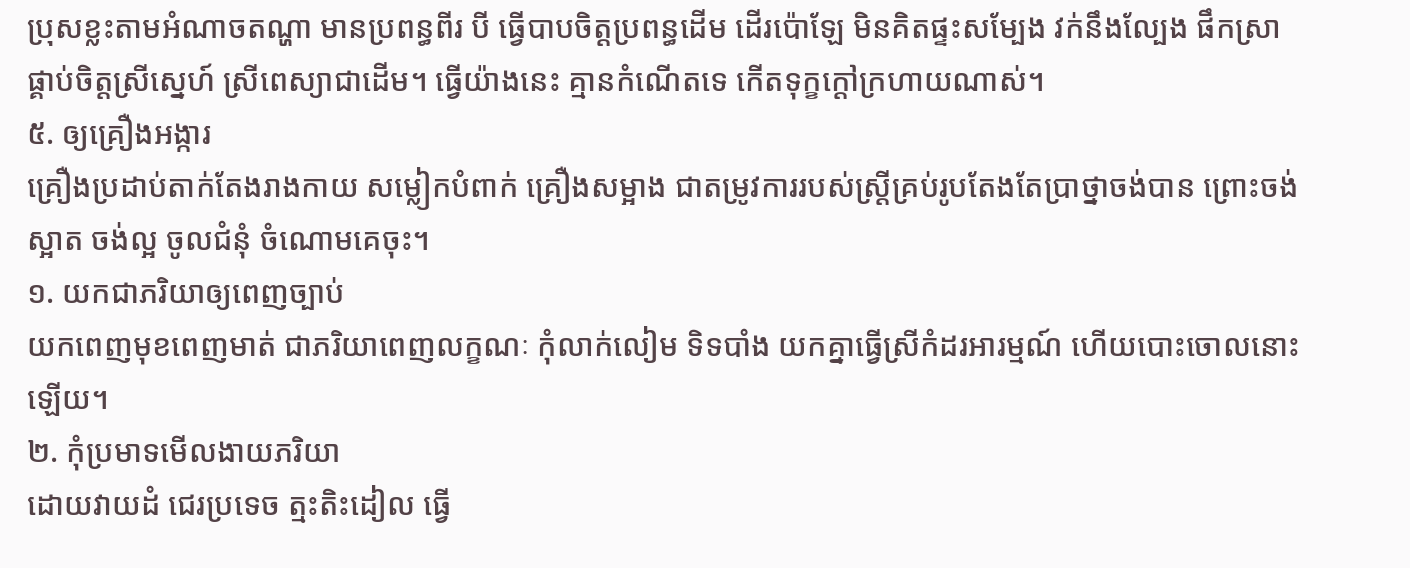ប្រុសខ្លះតាមអំណាចតណ្ហា មានប្រពន្ធពីរ បី ធ្វើបាបចិត្តប្រពន្ធដើម ដើរប៉ោឡែ មិនគិតផ្ទះសម្បែង វក់នឹងល្បែង ផឹកស្រា ផ្គាប់ចិត្តស្រីស្នេហ៍ ស្រីពេស្យាជាដើម។ ធ្វើយ៉ាងនេះ គ្មានកំណើតទេ កើតទុក្ខក្តៅក្រហាយណាស់។
៥. ឲ្យគ្រឿងអង្ការ
គ្រឿងប្រដាប់តាក់តែងរាងកាយ សម្លៀកបំពាក់ គ្រឿងសម្អាង ជាតម្រូវការរបស់ស្ត្រីគ្រប់រូបតែងតែប្រាថ្នាចង់បាន ព្រោះចង់ស្អាត ចង់ល្អ ចូលជំនុំ ចំណោមគេចុះ។
១. យកជាភរិយាឲ្យពេញច្បាប់
យកពេញមុខពេញមាត់ ជាភរិយាពេញលក្ខណៈ កុំលាក់លៀម ទិទបាំង យកគ្នាធ្វើស្រីកំដរអារម្មណ៍ ហើយបោះចោលនោះឡើយ។
២. កុំប្រមាទមើលងាយភរិយា
ដោយវាយដំ ជេរប្រទេច ត្មះតិះដៀល ធ្វើ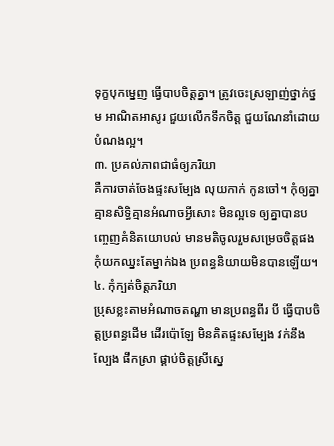ទុក្ខបុកម្នេញ ធ្វើបាបចិត្តគ្នា។ ត្រូវចេះស្រឡាញ់ថ្នាក់ថ្នម អាណិតអាសូរ ជួយលើកទឹកចិត្ត ជួយណែនាំដោយបំណងល្អ។
៣. ប្រគល់ភាពជាធំឲ្យភរិយា
គឺការចាត់ចែងផ្ទះសម្បែង លុយកាក់ កូនចៅ។ កុំឲ្យគ្នាគ្មានសិទ្ធិគ្មានអំណាចអ្វីសោះ មិនល្អទេ ឲ្យគ្នាបានបញ្ចេញគំនិតយោបល់ មានមតិចូលរួមសម្រេចចិត្តផង កុំយកឈ្នះតែម្នាក់ឯង ប្រពន្ធនិយាយមិនបានឡើយ។
៤. កុំក្បត់ចិត្តភរិយា
ប្រុសខ្លះតាមអំណាចតណ្ហា មានប្រពន្ធពីរ បី ធ្វើបាបចិត្តប្រពន្ធដើម ដើរប៉ោឡែ មិនគិតផ្ទះសម្បែង វក់នឹងល្បែង ផឹកស្រា ផ្គាប់ចិត្តស្រីស្នេ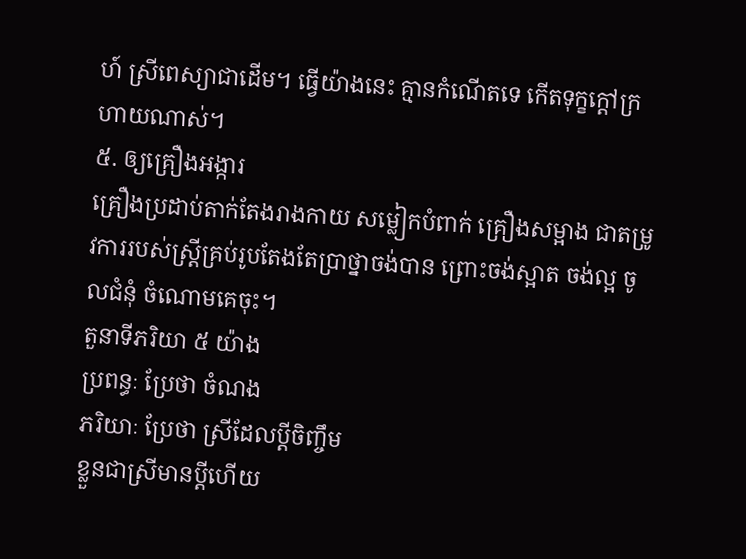ហ៍ ស្រីពេស្យាជាដើម។ ធ្វើយ៉ាងនេះ គ្មានកំណើតទេ កើតទុក្ខក្តៅក្រហាយណាស់។
៥. ឲ្យគ្រឿងអង្ការ
គ្រឿងប្រដាប់តាក់តែងរាងកាយ សម្លៀកបំពាក់ គ្រឿងសម្អាង ជាតម្រូវការរបស់ស្ត្រីគ្រប់រូបតែងតែប្រាថ្នាចង់បាន ព្រោះចង់ស្អាត ចង់ល្អ ចូលជំនុំ ចំណោមគេចុះ។
តួនាទីភរិយា ៥ យ៉ាង
ប្រពន្ធៈ ប្រែថា ចំណង
ភរិយាៈ ប្រែថា ស្រីដែលប្តីចិញ្ចឹម
ខ្លួនជាស្រីមានប្តីហើយ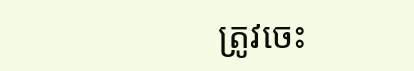ត្រូវចេះ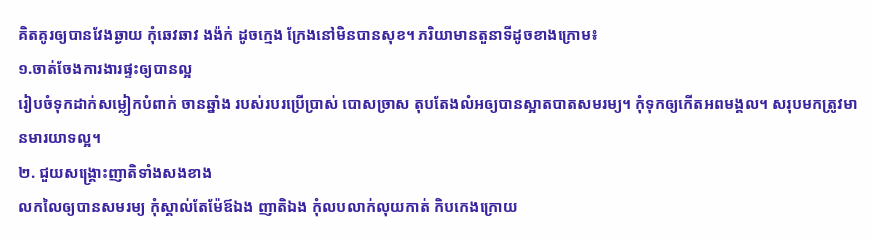គិតគូរឲ្យបានវែងឆ្ងាយ កុំឆេវឆាវ ងង៉ក់ ដូចក្មេង ក្រែងនៅមិនបានសុខ។ ភរិយាមានតួនាទីដូចខាងក្រោម៖
១.ចាត់ចែងការងារផ្ទះឲ្យបានល្អ
រៀបចំទុកដាក់សម្លៀកបំពាក់ ចានឆ្នាំង របស់របរប្រើប្រាស់ បោសច្រាស តុបតែងលំអឲ្យបានស្អាតបាតសមរម្យ។ កុំទុកឲ្យកើតអពមង្គល។ សរុបមកត្រូវមានមារយាទល្អ។
២. ជួយសង្គ្រោះញាតិទាំងសងខាង
លកលៃឲ្យបានសមរម្យ កុំស្គាល់តែម៉ែឪឯង ញាតិឯង កុំលបលាក់លុយកាត់ កិបកេងក្រោយ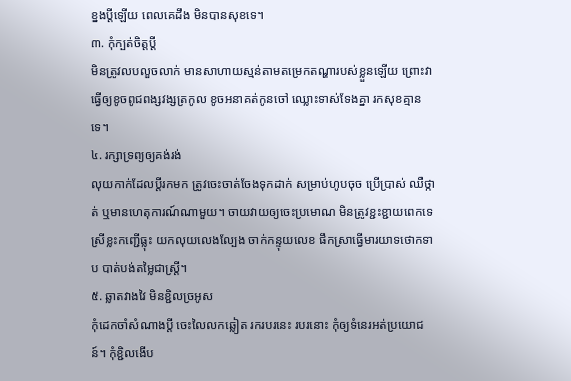ខ្នងប្តីឡើយ ពេលគេដឹង មិនបានសុខទេ។
៣. កុំក្បត់ចិត្តប្តី
មិនត្រូវលបលួចលាក់ មានសាហាយស្មន់តាមតម្រេកតណ្ហារបស់ខ្លួនឡើយ ព្រោះវាធ្វើឲ្យខូចពូជពង្សវង្សត្រកូល ខូចអនាគត់កូនចៅ ឈ្លោះទាស់ទែងគ្នា រកសុខគ្មានទេ។
៤. រក្សាទ្រព្យឲ្យគង់រង់
លុយកាក់ដែលប្តីរកមក ត្រូវចេះចាត់ចែងទុកដាក់ សម្រាប់ហូបចុច ប្រើប្រាស់ ឈឺថ្កាត់ ឬមានហេតុការណ៍ណាមួយ។ ចាយវាយឲ្យចេះប្រមោណ មិនត្រូវខ្ជះខ្ជាយពេកទេ ស្រីខ្លះកញ្ជើធ្លុះ យកលុយលេងល្បែង ចាក់កន្ទុយលេខ ផឹកស្រាធ្វើមារយាទថោកទាប បាត់បង់តម្លៃជាស្ត្រី។
៥. ឆ្លាតវាងវៃ មិនខ្ជិលច្រអូស
កុំដេកចាំសំណាងប្តី ចេះលៃលកឆ្លៀត រករបរនេះ របរនោះ កុំឲ្យទំនេរអត់ប្រយោជន៍។ កុំខ្ជិលងើប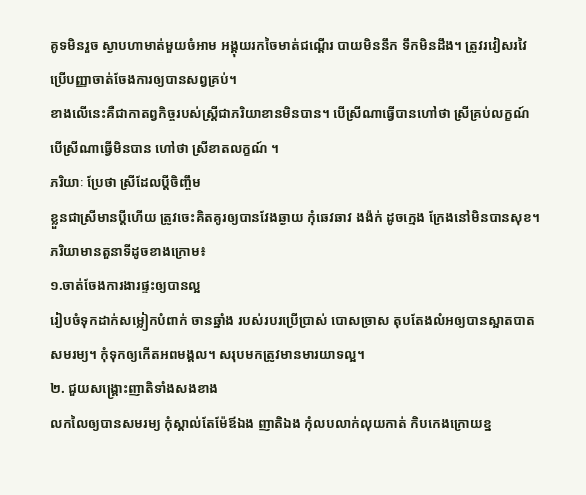គូទមិនរួច ស្ងាបហាមាត់មួយចំអាម អង្គុយរកចៃមាត់ជណ្តើរ បាយមិននឹក ទឹកមិនដឹង។ ត្រូវរវៀសរវៃប្រើបញ្ញាចាត់ចែងការឲ្យបានសព្វគ្រប់។
ខាងលើនេះគឺជាកាតព្វកិច្ចរបស់ស្ត្រីជាភរិយាខានមិនបាន។ បើស្រីណាធ្វើបានហៅថា ស្រីគ្រប់លក្ខណ៍ បើស្រីណាធ្វើមិនបាន ហៅថា ស្រីខាតលក្ខណ៍ ។
ភរិយាៈ ប្រែថា ស្រីដែលប្តីចិញ្ចឹម
ខ្លួនជាស្រីមានប្តីហើយ ត្រូវចេះគិតគូរឲ្យបានវែងឆ្ងាយ កុំឆេវឆាវ ងង៉ក់ ដូចក្មេង ក្រែងនៅមិនបានសុខ។ ភរិយាមានតួនាទីដូចខាងក្រោម៖
១.ចាត់ចែងការងារផ្ទះឲ្យបានល្អ
រៀបចំទុកដាក់សម្លៀកបំពាក់ ចានឆ្នាំង របស់របរប្រើប្រាស់ បោសច្រាស តុបតែងលំអឲ្យបានស្អាតបាតសមរម្យ។ កុំទុកឲ្យកើតអពមង្គល។ សរុបមកត្រូវមានមារយាទល្អ។
២. ជួយសង្គ្រោះញាតិទាំងសងខាង
លកលៃឲ្យបានសមរម្យ កុំស្គាល់តែម៉ែឪឯង ញាតិឯង កុំលបលាក់លុយកាត់ កិបកេងក្រោយខ្ន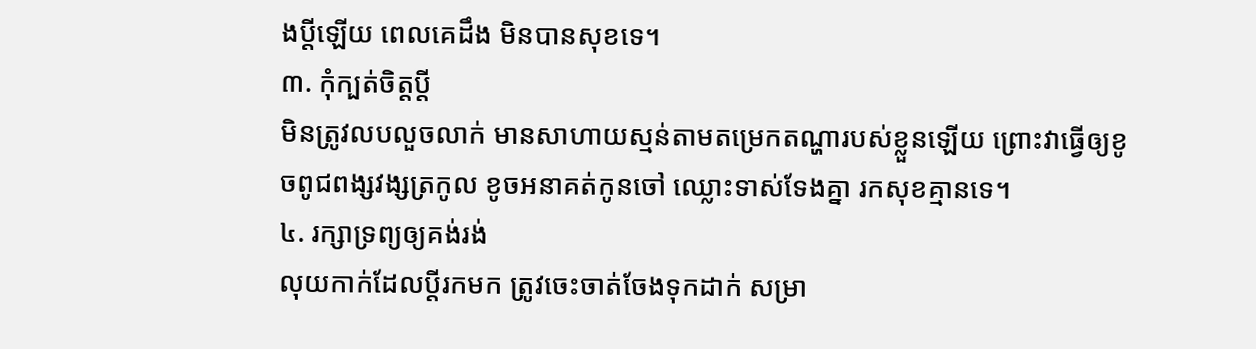ងប្តីឡើយ ពេលគេដឹង មិនបានសុខទេ។
៣. កុំក្បត់ចិត្តប្តី
មិនត្រូវលបលួចលាក់ មានសាហាយស្មន់តាមតម្រេកតណ្ហារបស់ខ្លួនឡើយ ព្រោះវាធ្វើឲ្យខូចពូជពង្សវង្សត្រកូល ខូចអនាគត់កូនចៅ ឈ្លោះទាស់ទែងគ្នា រកសុខគ្មានទេ។
៤. រក្សាទ្រព្យឲ្យគង់រង់
លុយកាក់ដែលប្តីរកមក ត្រូវចេះចាត់ចែងទុកដាក់ សម្រា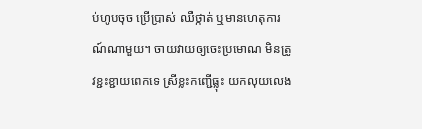ប់ហូបចុច ប្រើប្រាស់ ឈឺថ្កាត់ ឬមានហេតុការណ៍ណាមួយ។ ចាយវាយឲ្យចេះប្រមោណ មិនត្រូវខ្ជះខ្ជាយពេកទេ ស្រីខ្លះកញ្ជើធ្លុះ យកលុយលេង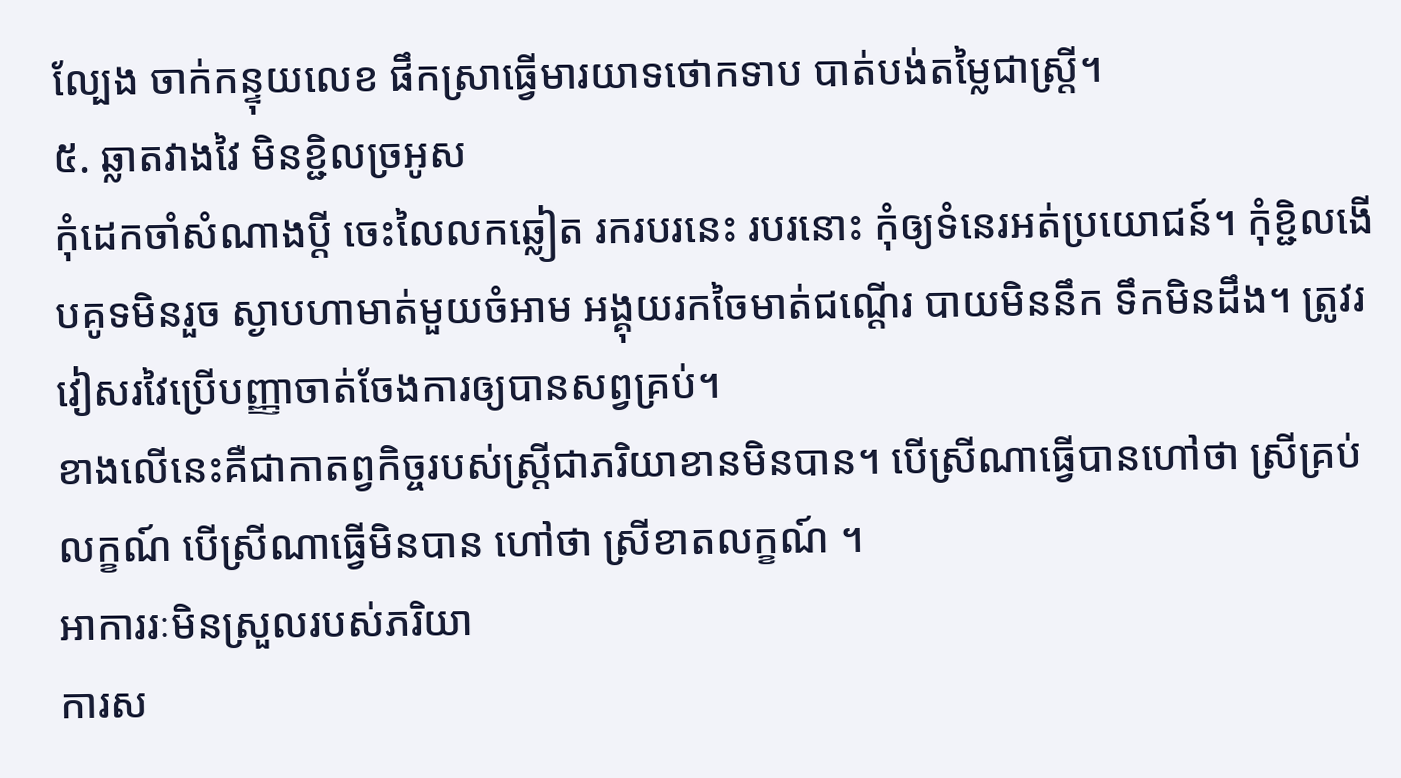ល្បែង ចាក់កន្ទុយលេខ ផឹកស្រាធ្វើមារយាទថោកទាប បាត់បង់តម្លៃជាស្ត្រី។
៥. ឆ្លាតវាងវៃ មិនខ្ជិលច្រអូស
កុំដេកចាំសំណាងប្តី ចេះលៃលកឆ្លៀត រករបរនេះ របរនោះ កុំឲ្យទំនេរអត់ប្រយោជន៍។ កុំខ្ជិលងើបគូទមិនរួច ស្ងាបហាមាត់មួយចំអាម អង្គុយរកចៃមាត់ជណ្តើរ បាយមិននឹក ទឹកមិនដឹង។ ត្រូវរវៀសរវៃប្រើបញ្ញាចាត់ចែងការឲ្យបានសព្វគ្រប់។
ខាងលើនេះគឺជាកាតព្វកិច្ចរបស់ស្ត្រីជាភរិយាខានមិនបាន។ បើស្រីណាធ្វើបានហៅថា ស្រីគ្រប់លក្ខណ៍ បើស្រីណាធ្វើមិនបាន ហៅថា ស្រីខាតលក្ខណ៍ ។
អាការរៈមិនស្រួលរបស់ភរិយា
ការស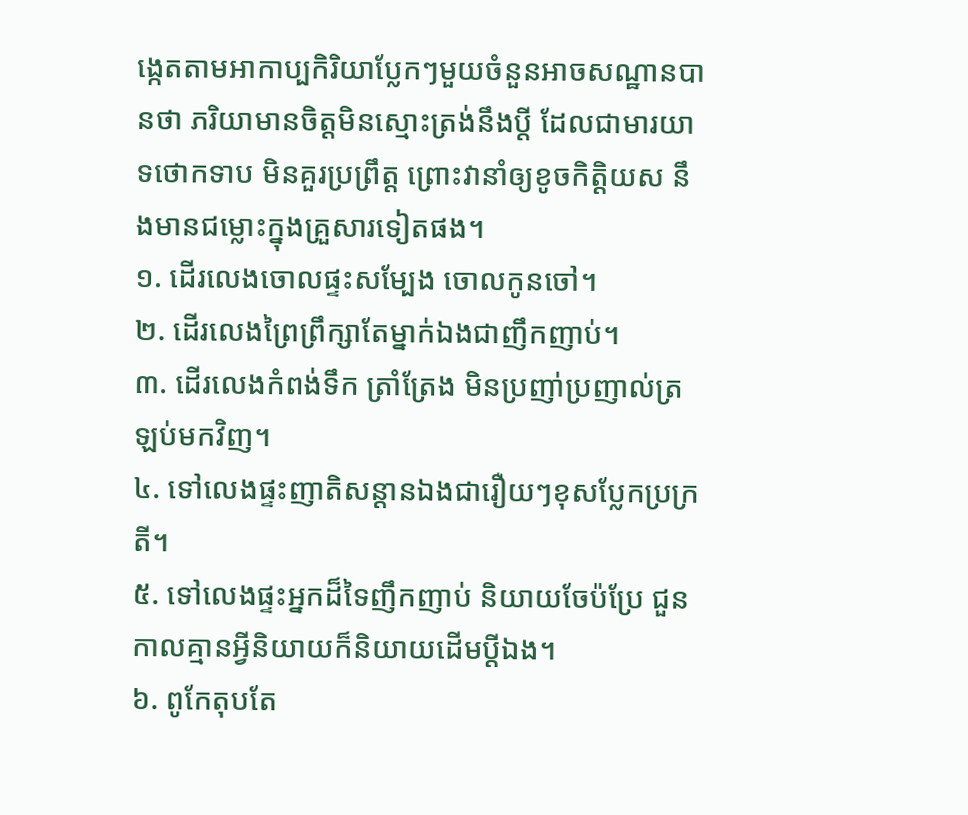ង្កេតតាមអាកាប្បកិរិយាប្លែកៗមួយចំនួនអាចសណ្ឋានបានថា ភរិយាមានចិត្តមិនស្មោះត្រង់នឹងប្តី ដែលជាមារយាទថោកទាប មិនគួរប្រព្រឹត្ត ព្រោះវានាំឲ្យខូចកិត្តិយស នឹងមានជម្លោះក្នុងគ្រួសារទៀតផង។
១. ដើរលេងចោលផ្ទះសម្បែង ចោលកូនចៅ។
២. ដើរលេងព្រៃព្រឹក្សាតែម្នាក់ឯងជាញឹកញាប់។
៣. ដើរលេងកំពង់ទឹក ត្រាំត្រែង មិនប្រញា់ប្រញាល់ត្រឡប់មកវិញ។
៤. ទៅលេងផ្ទះញាតិសន្តានឯងជារឿយៗខុសប្លែកប្រក្រតី។
៥. ទៅលេងផ្ទះអ្នកដ៏ទៃញឹកញាប់ និយាយចែប៉ប្រែ ជួនកាលគ្មានអ្វីនិយាយក៏និយាយដើមប្តីឯង។
៦. ពូកែតុបតែ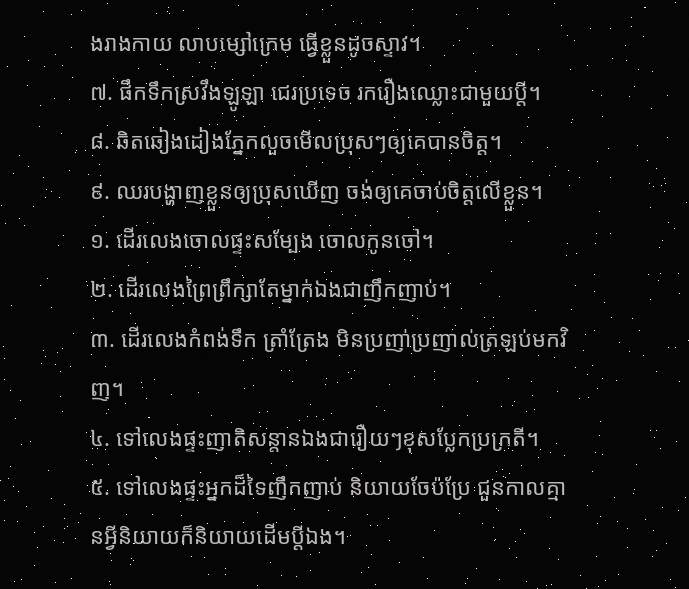ងរាងកាយ លាបម្សៅក្រេម ធ្វើខ្លួនដូចស្ទាវ។
៧. ផឹកទឹកស្រវឹងឡូឡា ជេរប្រទេច រករឿងឈ្លោះជាមួយប្តី។
៨. ឆិតឆៀងដៀងភ្នែកលួចមើលប្រុសៗឲ្យគេបានចិត្ត។
៩. ឈរបង្ហាញខ្លួនឲ្យប្រុសឃើញ ចង់ឲ្យគេចាប់ចិត្តលើខ្លួន។
១. ដើរលេងចោលផ្ទះសម្បែង ចោលកូនចៅ។
២. ដើរលេងព្រៃព្រឹក្សាតែម្នាក់ឯងជាញឹកញាប់។
៣. ដើរលេងកំពង់ទឹក ត្រាំត្រែង មិនប្រញា់ប្រញាល់ត្រឡប់មកវិញ។
៤. ទៅលេងផ្ទះញាតិសន្តានឯងជារឿយៗខុសប្លែកប្រក្រតី។
៥. ទៅលេងផ្ទះអ្នកដ៏ទៃញឹកញាប់ និយាយចែប៉ប្រែ ជួនកាលគ្មានអ្វីនិយាយក៏និយាយដើមប្តីឯង។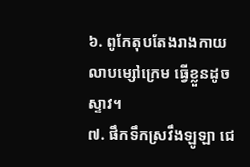៦. ពូកែតុបតែងរាងកាយ លាបម្សៅក្រេម ធ្វើខ្លួនដូចស្ទាវ។
៧. ផឹកទឹកស្រវឹងឡូឡា ជេ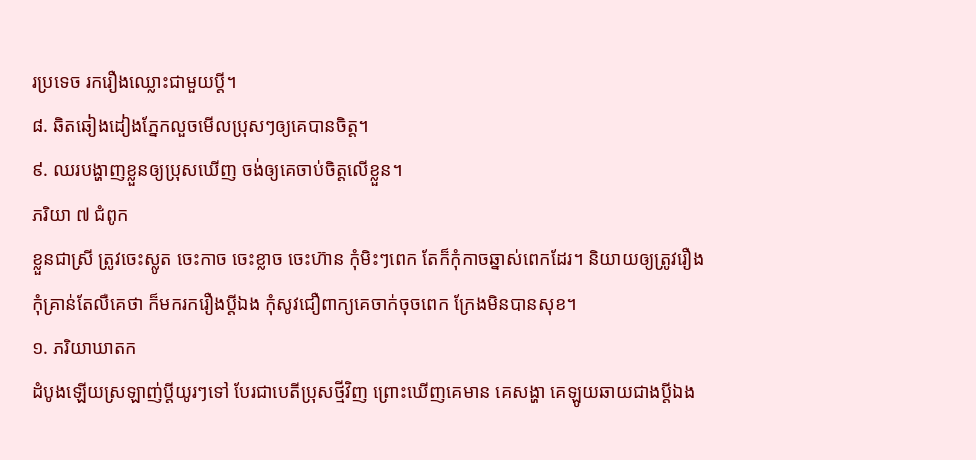រប្រទេច រករឿងឈ្លោះជាមួយប្តី។
៨. ឆិតឆៀងដៀងភ្នែកលួចមើលប្រុសៗឲ្យគេបានចិត្ត។
៩. ឈរបង្ហាញខ្លួនឲ្យប្រុសឃើញ ចង់ឲ្យគេចាប់ចិត្តលើខ្លួន។
ភរិយា ៧ ជំពូក
ខ្លួនជាស្រី ត្រូវចេះស្លូត ចេះកាច ចេះខ្លាច ចេះហ៊ាន កុំមិះៗពេក តែក៏កុំកាចឆ្នាស់ពេកដែរ។ និយាយឲ្យត្រូវរឿង កុំគ្រាន់តែលឺគេថា ក៏មករករឿងប្តីឯង កុំសូវជឿពាក្យគេចាក់ចុចពេក ក្រែងមិនបានសុខ។
១. ភរិយាឃាតក
ដំបូងឡើយស្រឡាញ់ប្តីយូរៗទៅ បែរជាបេតីប្រុសថ្មីវិញ ព្រោះឃើញគេមាន គេសង្ហា គេឡូយឆាយជាងប្តីឯង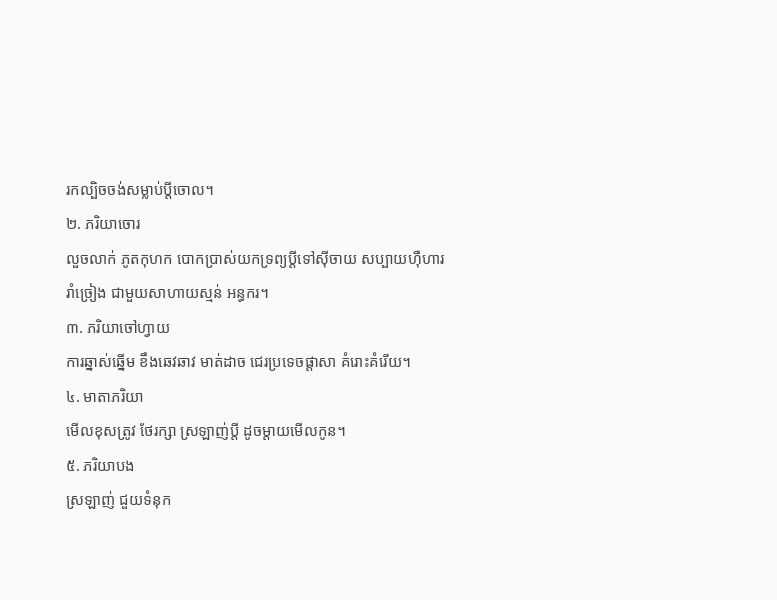រកល្បិចចង់សម្លាប់ប្តីចោល។
២. ភរិយាចោរ
លួចលាក់ ភូតកុហក បោកប្រាស់យកទ្រព្យប្តីទៅស៊ីចាយ សប្បាយហ៊ឺហារ រាំច្រៀង ជាមួយសាហាយស្មន់ អន្ធករ។
៣. ភរិយាចៅហ្វាយ
ការឆ្នាស់ឆ្នើម ខឹងឆេវឆាវ មាត់ដាច ជេរប្រទេចផ្តាសា គំរោះគំរើយ។
៤. មាតាភរិយា
មើលខុសត្រូវ ថែរក្សា ស្រឡាញ់ប្តី ដូចម្តាយមើលកូន។
៥. ភរិយាបង
ស្រឡាញ់ ជួយទំនុក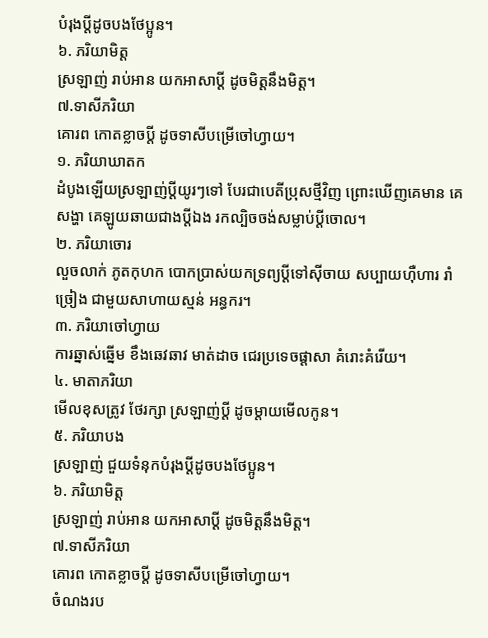បំរុងប្តីដូចបងថែប្អូន។
៦. ភរិយាមិត្ត
ស្រឡាញ់ រាប់អាន យកអាសាប្តី ដូចមិត្តនឹងមិត្ត។
៧.ទាសីភរិយា
គោរព កោតខ្លាចប្តី ដូចទាសីបម្រើចៅហ្វាយ។
១. ភរិយាឃាតក
ដំបូងឡើយស្រឡាញ់ប្តីយូរៗទៅ បែរជាបេតីប្រុសថ្មីវិញ ព្រោះឃើញគេមាន គេសង្ហា គេឡូយឆាយជាងប្តីឯង រកល្បិចចង់សម្លាប់ប្តីចោល។
២. ភរិយាចោរ
លួចលាក់ ភូតកុហក បោកប្រាស់យកទ្រព្យប្តីទៅស៊ីចាយ សប្បាយហ៊ឺហារ រាំច្រៀង ជាមួយសាហាយស្មន់ អន្ធករ។
៣. ភរិយាចៅហ្វាយ
ការឆ្នាស់ឆ្នើម ខឹងឆេវឆាវ មាត់ដាច ជេរប្រទេចផ្តាសា គំរោះគំរើយ។
៤. មាតាភរិយា
មើលខុសត្រូវ ថែរក្សា ស្រឡាញ់ប្តី ដូចម្តាយមើលកូន។
៥. ភរិយាបង
ស្រឡាញ់ ជួយទំនុកបំរុងប្តីដូចបងថែប្អូន។
៦. ភរិយាមិត្ត
ស្រឡាញ់ រាប់អាន យកអាសាប្តី ដូចមិត្តនឹងមិត្ត។
៧.ទាសីភរិយា
គោរព កោតខ្លាចប្តី ដូចទាសីបម្រើចៅហ្វាយ។
ចំណងរប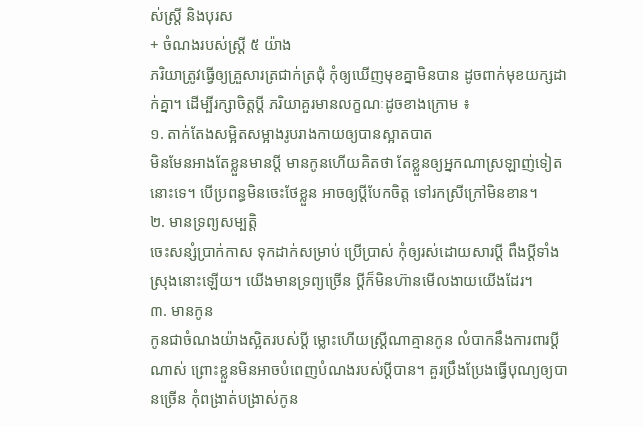ស់ស្ត្រី និងបុរស
+ ចំណងរបស់ស្ត្រី ៥ យ៉ាង
ភរិយាត្រូវធ្វើឲ្យគ្រួសារត្រជាក់ត្រជុំ កុំឲ្យឃើញមុខគ្នាមិនបាន ដូចពាក់មុខយក្សដាក់គ្នា។ ដើម្បីរក្សាចិត្តប្តី ភរិយាគួរមានលក្ខណៈដូចខាងក្រោម ៖
១. តាក់តែងសម្អិតសម្អាងរូបរាងកាយឲ្យបានស្អាតបាត
មិនមែនអាងតែខ្លួនមានប្តី មានកូនហើយគិតថា តែខ្លួនឲ្យអ្នកណាស្រឡាញ់ទៀតនោះទេ។ បើប្រពន្ធមិនចេះថែខ្លួន អាចឲ្យប្តីបែកចិត្ត ទៅរកស្រីក្រៅមិនខាន។
២. មានទ្រព្យសម្បត្តិ
ចេះសន្សំប្រាក់កាស ទុកដាក់សម្រាប់ ប្រើប្រាស់ កុំឲ្យរស់ដោយសារប្តី ពឹងប្តីទាំងស្រុងនោះឡើយ។ យើងមានទ្រព្យច្រើន ប្តីក៏មិនហ៊ានមើលងាយយើងដែរ។
៣. មានកូន
កូនជាចំណងយ៉ាងស្អិតរបស់ប្តី ម្លោះហើយស្ត្រីណាគ្មានកូន លំបាកនឹងការពារប្តីណាស់ ព្រោះខ្លួនមិនអាចបំពេញបំណងរបស់ប្តីបាន។ គួរប្រឹងប្រែងធ្វើបុណ្យឲ្យបានច្រើន កុំពង្រាត់បង្រាស់កូន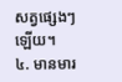សត្វផ្សេងៗឡើយ។
៤. មានមារ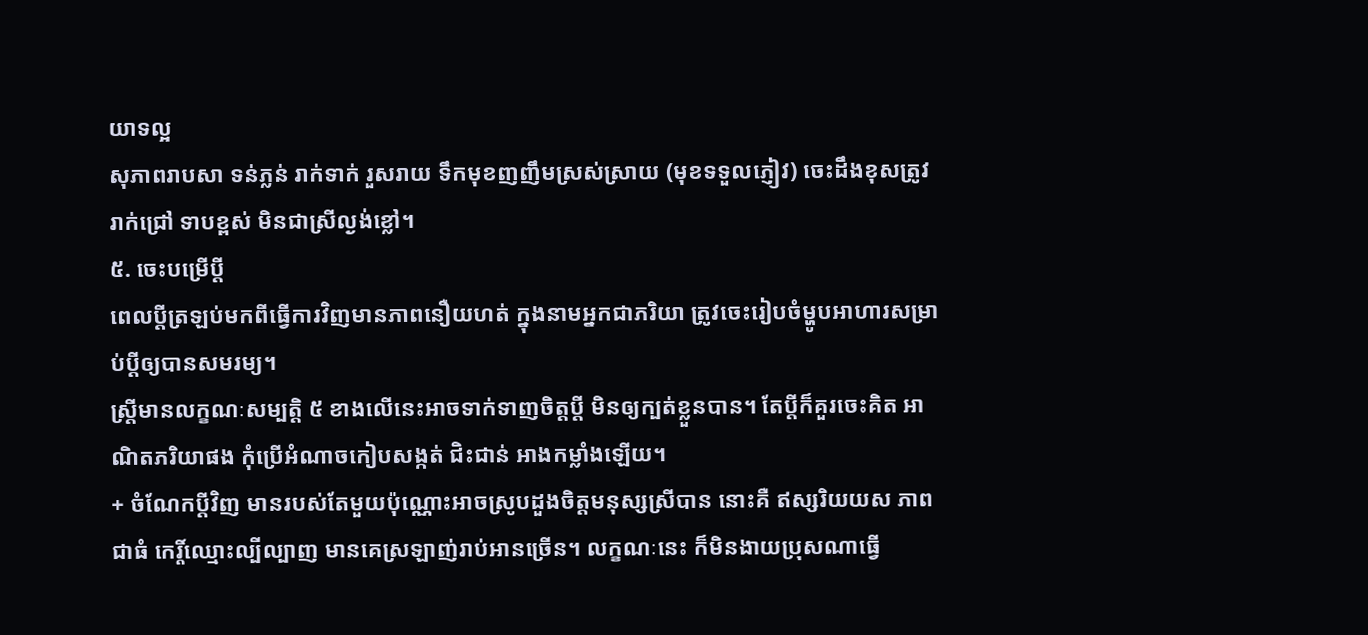យាទល្អ
សុភាពរាបសា ទន់ភ្លន់ រាក់ទាក់ រួសរាយ ទឹកមុខញញឹមស្រស់ស្រាយ (មុខទទួលភ្ញៀវ) ចេះដឹងខុសត្រូវ រាក់ជ្រៅ ទាបខ្ពស់ មិនជាស្រីល្ងង់ខ្លៅ។
៥. ចេះបម្រើប្តី
ពេលប្តីត្រឡប់មកពីធ្វើការវិញមានភាពនឿយហត់ ក្នុងនាមអ្នកជាភរិយា ត្រូវចេះរៀបចំម្ហូបអាហារសម្រាប់ប្តីឲ្យបានសមរម្យ។
ស្ត្រីមានលក្ខណៈសម្បត្តិ ៥ ខាងលើនេះអាចទាក់ទាញចិត្តប្តី មិនឲ្យក្បត់ខ្លួនបាន។ តែប្តីក៏គួរចេះគិត អាណិតភរិយាផង កុំប្រើអំណាចកៀបសង្កត់ ជិះជាន់ អាងកម្លាំងឡើយ។
+ ចំណែកប្តីវិញ មានរបស់តែមួយប៉ុណ្ណោះអាចស្រូបដួងចិត្តមនុស្សស្រីបាន នោះគឺ ឥស្សរិយយស ភាពជាធំ កេរ្តិ៍ឈ្មោះល្បីល្បាញ មានគេស្រឡាញ់រាប់អានច្រើន។ លក្ខណៈនេះ ក៏មិនងាយប្រុសណាធ្វើ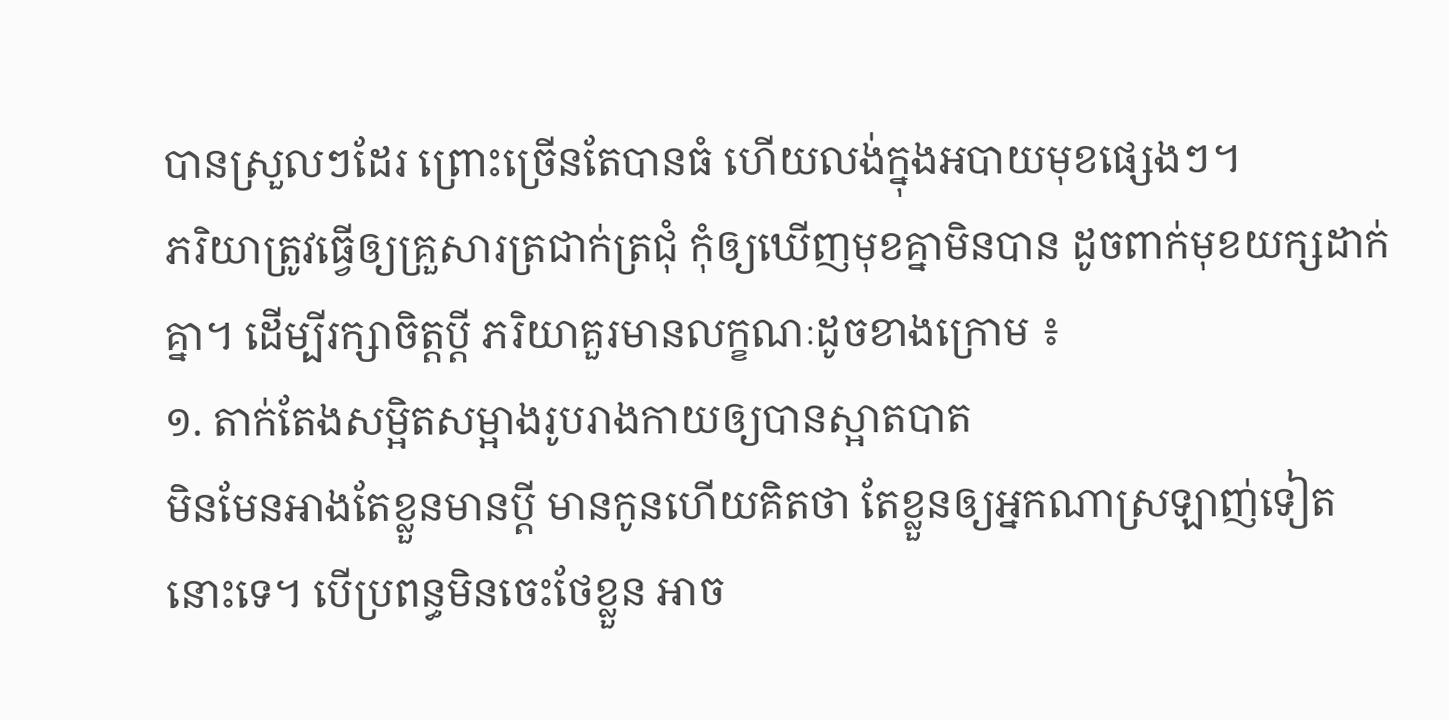បានស្រួលៗដែរ ព្រោះច្រើនតែបានធំ ហើយលង់ក្នុងអបាយមុខផ្សេងៗ។
ភរិយាត្រូវធ្វើឲ្យគ្រួសារត្រជាក់ត្រជុំ កុំឲ្យឃើញមុខគ្នាមិនបាន ដូចពាក់មុខយក្សដាក់គ្នា។ ដើម្បីរក្សាចិត្តប្តី ភរិយាគួរមានលក្ខណៈដូចខាងក្រោម ៖
១. តាក់តែងសម្អិតសម្អាងរូបរាងកាយឲ្យបានស្អាតបាត
មិនមែនអាងតែខ្លួនមានប្តី មានកូនហើយគិតថា តែខ្លួនឲ្យអ្នកណាស្រឡាញ់ទៀតនោះទេ។ បើប្រពន្ធមិនចេះថែខ្លួន អាច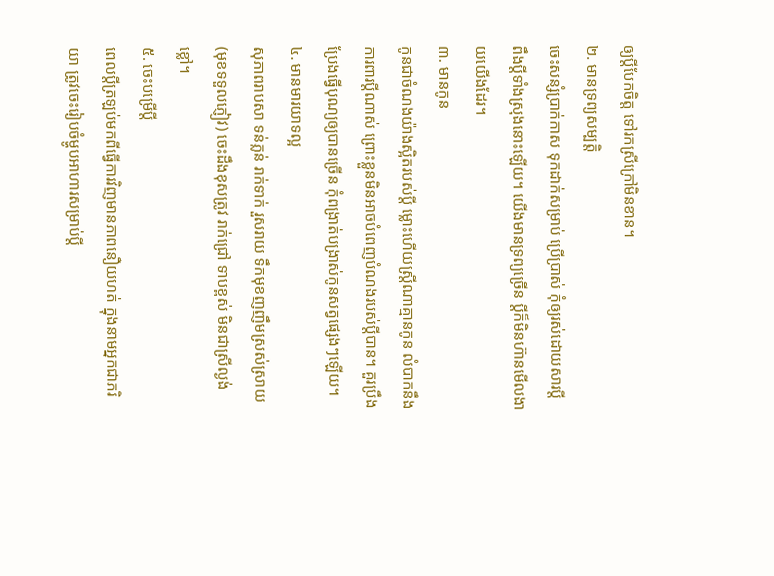ឲ្យប្តីបែកចិត្ត ទៅរកស្រីក្រៅមិនខាន។
២. មានទ្រព្យសម្បត្តិ
ចេះសន្សំប្រាក់កាស ទុកដាក់សម្រាប់ ប្រើប្រាស់ កុំឲ្យរស់ដោយសារប្តី ពឹងប្តីទាំងស្រុងនោះឡើយ។ យើងមានទ្រព្យច្រើន ប្តីក៏មិនហ៊ានមើលងាយយើងដែរ។
៣. មានកូន
កូនជាចំណងយ៉ាងស្អិតរបស់ប្តី ម្លោះហើយស្ត្រីណាគ្មានកូន លំបាកនឹងការពារប្តីណាស់ ព្រោះខ្លួនមិនអាចបំពេញបំណងរបស់ប្តីបាន។ គួរប្រឹងប្រែងធ្វើបុណ្យឲ្យបានច្រើន កុំពង្រាត់បង្រាស់កូនសត្វផ្សេងៗឡើយ។
៤. មានមារយាទល្អ
សុភាពរាបសា ទន់ភ្លន់ រាក់ទាក់ រួសរាយ ទឹកមុខញញឹមស្រស់ស្រាយ (មុខទទួលភ្ញៀវ) ចេះដឹងខុសត្រូវ រាក់ជ្រៅ ទាបខ្ពស់ មិនជាស្រីល្ងង់ខ្លៅ។
៥. ចេះបម្រើប្តី
ពេលប្តីត្រឡប់មកពីធ្វើការវិញមានភាពនឿយហត់ ក្នុងនាមអ្នកជាភរិយា ត្រូវចេះរៀបចំម្ហូបអាហារសម្រាប់ប្តី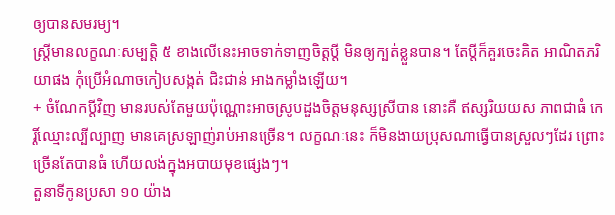ឲ្យបានសមរម្យ។
ស្ត្រីមានលក្ខណៈសម្បត្តិ ៥ ខាងលើនេះអាចទាក់ទាញចិត្តប្តី មិនឲ្យក្បត់ខ្លួនបាន។ តែប្តីក៏គួរចេះគិត អាណិតភរិយាផង កុំប្រើអំណាចកៀបសង្កត់ ជិះជាន់ អាងកម្លាំងឡើយ។
+ ចំណែកប្តីវិញ មានរបស់តែមួយប៉ុណ្ណោះអាចស្រូបដួងចិត្តមនុស្សស្រីបាន នោះគឺ ឥស្សរិយយស ភាពជាធំ កេរ្តិ៍ឈ្មោះល្បីល្បាញ មានគេស្រឡាញ់រាប់អានច្រើន។ លក្ខណៈនេះ ក៏មិនងាយប្រុសណាធ្វើបានស្រួលៗដែរ ព្រោះច្រើនតែបានធំ ហើយលង់ក្នុងអបាយមុខផ្សេងៗ។
តួនាទីកូនប្រសា ១០ យ៉ាង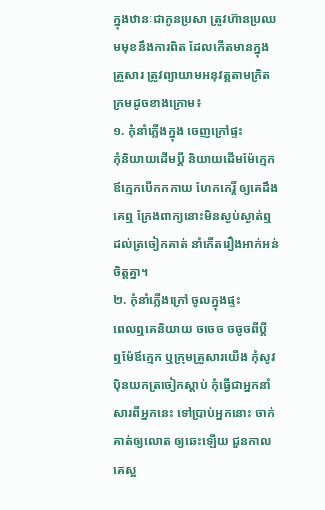ក្នុងឋានៈជាកូនប្រសា ត្រូវហ៊ានប្រឈមមុខនឹងការពិត ដែលកើតមានក្នុងគ្រួសារ ត្រូវព្យាយាមអនុវត្តតាមក្រិតក្រមដូចខាងក្រោម៖
១. កុំនាំភ្លើងក្នុង ចេញក្រៅផ្ទះ
កុំនិយាយដើមប្តី និយាយដើមម៉ែក្មេក ឪក្មេកបើកកកាយ ហែកកេរ្តិ៍ ឲ្យគេដឹង គេឮ ក្រែងពាក្យនោះមិនស្ងប់ស្ងាត់ឮដល់ត្រចៀកគាត់ នាំកើតរឿងអាក់អន់ចិត្តគ្នា។
២. កុំនាំភ្លើងក្រៅ ចូលក្នុងផ្ទះ
ពេលឮគេនិយាយ ចចេច ចចូចពីប្តី ឮម៉ែឪក្មេក ឬក្រុមគ្រួសារយើង កុំសូវប៉ិនយកត្រចៀកស្តាប់ កុំធ្វើជាអ្នកនាំសារពីអ្នកនេះ ទៅប្រាប់អ្នកនោះ ចាក់គាត់ឲ្យលោត ឲ្យឆេះឡើយ ជួនកាលគេស្អ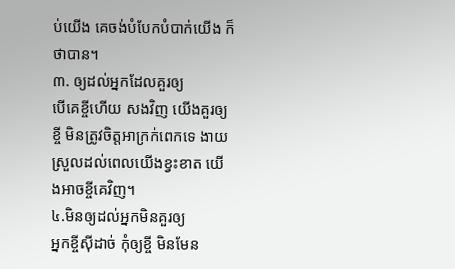ប់យើង គេចង់បំបែកបំបាក់យើង ក៏ថាបាន។
៣. ឲ្យដល់អ្នកដែលគួរឲ្យ
បើគេខ្ចីហើយ សងវិញ យើងគួរឲ្យខ្ចី មិនត្រូវចិត្តអាក្រក់ពេកទេ ងាយស្រួលដល់ពេលយើងខ្វះខាត យើងអាចខ្ចីគេវិញ។
៤.មិនឲ្យដល់អ្នកមិនគួរឲ្យ
អ្នកខ្ចីស៊ីដាច់ កុំឲ្យខ្ចី មិនមែន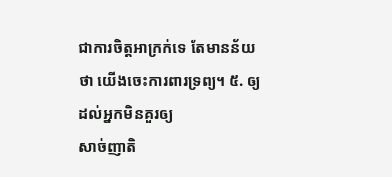ជាការចិត្តអាក្រក់ទេ តែមានន័យថា យើងចេះការពារទ្រព្យ។ ៥. ឲ្យដល់អ្នកមិនគួរឲ្យ
សាច់ញាតិ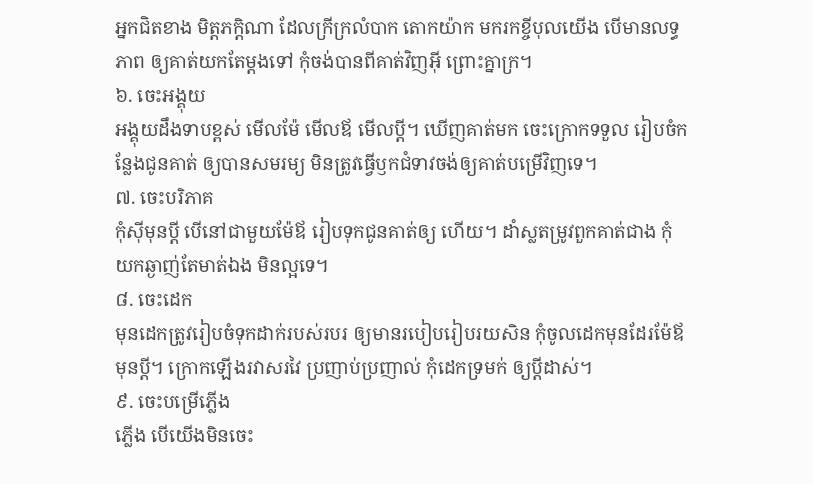អ្នកជិតខាង មិត្តភក្តិណា ដែលក្រីក្រលំបាក តោកយ៉ាក មករកខ្ចីបុលយើង បើមានលទ្ធភាព ឲ្យគាត់យកតែម្តងទៅ កុំចង់បានពីគាត់វិញអ៊ី ព្រោះគ្នាក្រ។
៦. ចេះអង្គុយ
អង្គុយដឹងទាបខ្ពស់ មើលម៉ែ មើលឪ មើលប្តី។ ឃើញគាត់មក ចេះក្រោកទទួល រៀបចំកន្លែងជូនគាត់ ឲ្យបានសមរម្យ មិនត្រូវធ្វើឫកជំទាវចង់ឲ្យគាត់បម្រើវិញទេ។
៧. ចេះបរិភាគ
កុំស៊ីមុនប្តី បើនៅជាមួយម៉ែឪ រៀបទុកជូនគាត់ឲ្យ ហើយ។ ដាំស្លតម្រូវពួកគាត់ជាង កុំយកឆ្ងាញ់តែមាត់ឯង មិនល្អទេ។
៨. ចេះដេក
មុនដេកត្រូវរៀបចំទុកដាក់របស់របរ ឲ្យមានរបៀបរៀបរយសិន កុំចូលដេកមុនដែរម៉ែឪ មុនប្តី។ ក្រោកឡើងរវាសរវៃ ប្រញាប់ប្រញាល់ កុំដេកទ្រមក់ ឲ្យប្តីដាស់។
៩. ចេះបម្រើភ្លើង
ភ្លើង បើយើងមិនចេះ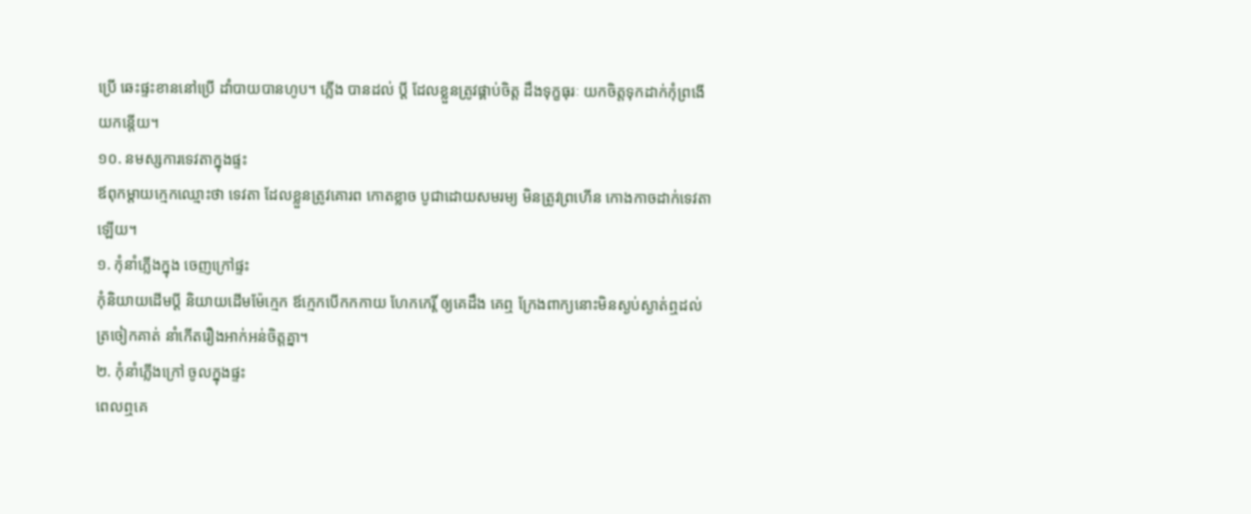ប្រើ ឆេះផ្ទះខាននៅប្រើ ដាំបាយបានហូប។ ភ្លើង បានដល់ ប្តី ដែលខ្លួនត្រូវផ្គាប់ចិត្ត ដឹងទុក្ខធុរៈ យកចិត្តទុកដាក់កុំព្រងើយកន្តើយ។
១០. នមស្សការទេវតាក្នុងផ្ទះ
ឪពុកម្តាយក្មេកឈ្មោះថា ទេវតា ដែលខ្លួនត្រូវគោរព កោតខ្លាច បូជាដោយសមរម្យ មិនត្រូវព្រហើន កោងកាចដាក់ទេវតាឡើយ។
១. កុំនាំភ្លើងក្នុង ចេញក្រៅផ្ទះ
កុំនិយាយដើមប្តី និយាយដើមម៉ែក្មេក ឪក្មេកបើកកកាយ ហែកកេរ្តិ៍ ឲ្យគេដឹង គេឮ ក្រែងពាក្យនោះមិនស្ងប់ស្ងាត់ឮដល់ត្រចៀកគាត់ នាំកើតរឿងអាក់អន់ចិត្តគ្នា។
២. កុំនាំភ្លើងក្រៅ ចូលក្នុងផ្ទះ
ពេលឮគេ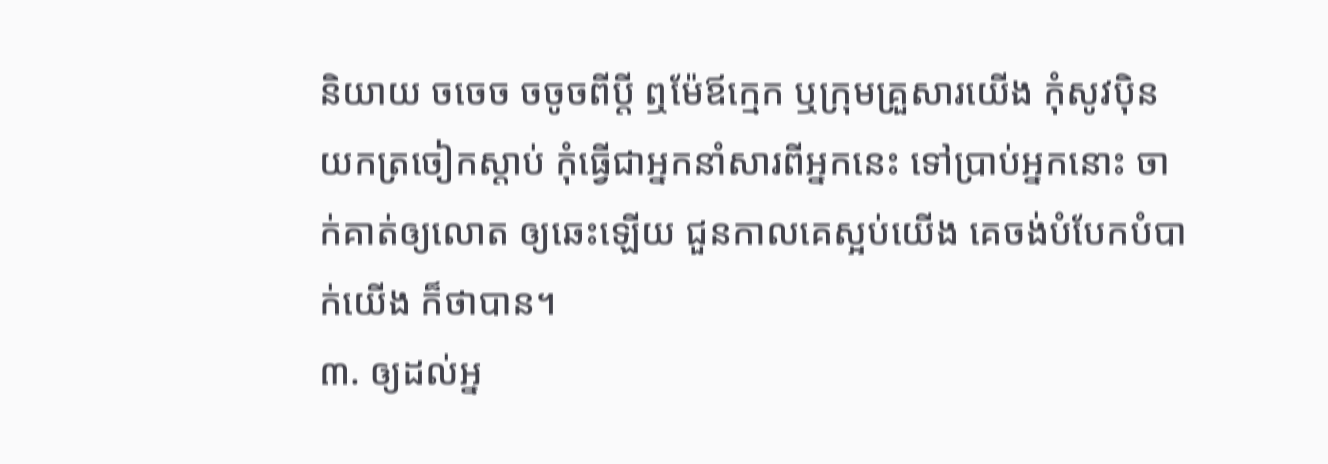និយាយ ចចេច ចចូចពីប្តី ឮម៉ែឪក្មេក ឬក្រុមគ្រួសារយើង កុំសូវប៉ិនយកត្រចៀកស្តាប់ កុំធ្វើជាអ្នកនាំសារពីអ្នកនេះ ទៅប្រាប់អ្នកនោះ ចាក់គាត់ឲ្យលោត ឲ្យឆេះឡើយ ជួនកាលគេស្អប់យើង គេចង់បំបែកបំបាក់យើង ក៏ថាបាន។
៣. ឲ្យដល់អ្ន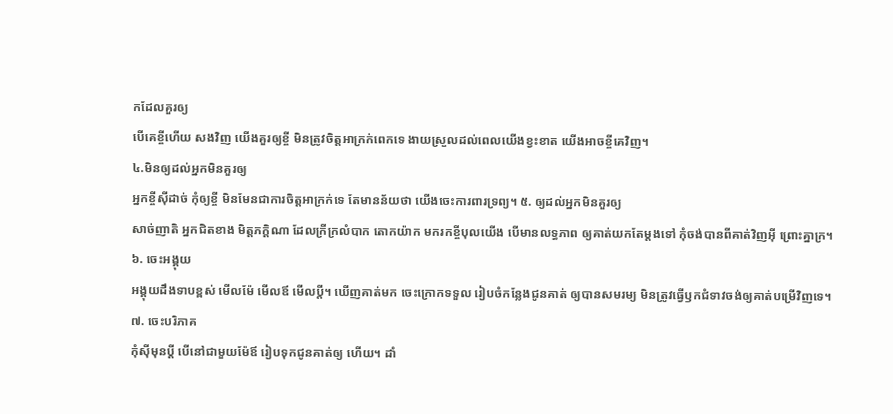កដែលគួរឲ្យ
បើគេខ្ចីហើយ សងវិញ យើងគួរឲ្យខ្ចី មិនត្រូវចិត្តអាក្រក់ពេកទេ ងាយស្រួលដល់ពេលយើងខ្វះខាត យើងអាចខ្ចីគេវិញ។
៤.មិនឲ្យដល់អ្នកមិនគួរឲ្យ
អ្នកខ្ចីស៊ីដាច់ កុំឲ្យខ្ចី មិនមែនជាការចិត្តអាក្រក់ទេ តែមានន័យថា យើងចេះការពារទ្រព្យ។ ៥. ឲ្យដល់អ្នកមិនគួរឲ្យ
សាច់ញាតិ អ្នកជិតខាង មិត្តភក្តិណា ដែលក្រីក្រលំបាក តោកយ៉ាក មករកខ្ចីបុលយើង បើមានលទ្ធភាព ឲ្យគាត់យកតែម្តងទៅ កុំចង់បានពីគាត់វិញអ៊ី ព្រោះគ្នាក្រ។
៦. ចេះអង្គុយ
អង្គុយដឹងទាបខ្ពស់ មើលម៉ែ មើលឪ មើលប្តី។ ឃើញគាត់មក ចេះក្រោកទទួល រៀបចំកន្លែងជូនគាត់ ឲ្យបានសមរម្យ មិនត្រូវធ្វើឫកជំទាវចង់ឲ្យគាត់បម្រើវិញទេ។
៧. ចេះបរិភាគ
កុំស៊ីមុនប្តី បើនៅជាមួយម៉ែឪ រៀបទុកជូនគាត់ឲ្យ ហើយ។ ដាំ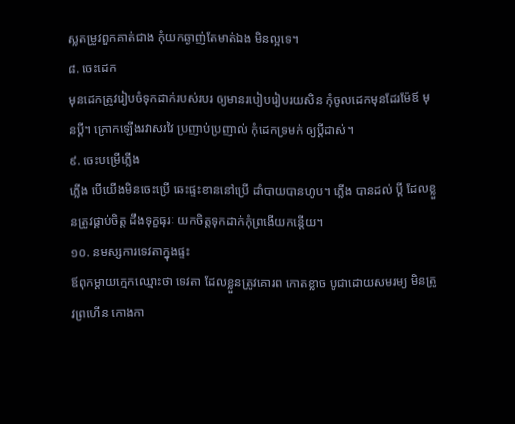ស្លតម្រូវពួកគាត់ជាង កុំយកឆ្ងាញ់តែមាត់ឯង មិនល្អទេ។
៨. ចេះដេក
មុនដេកត្រូវរៀបចំទុកដាក់របស់របរ ឲ្យមានរបៀបរៀបរយសិន កុំចូលដេកមុនដែរម៉ែឪ មុនប្តី។ ក្រោកឡើងរវាសរវៃ ប្រញាប់ប្រញាល់ កុំដេកទ្រមក់ ឲ្យប្តីដាស់។
៩. ចេះបម្រើភ្លើង
ភ្លើង បើយើងមិនចេះប្រើ ឆេះផ្ទះខាននៅប្រើ ដាំបាយបានហូប។ ភ្លើង បានដល់ ប្តី ដែលខ្លួនត្រូវផ្គាប់ចិត្ត ដឹងទុក្ខធុរៈ យកចិត្តទុកដាក់កុំព្រងើយកន្តើយ។
១០. នមស្សការទេវតាក្នុងផ្ទះ
ឪពុកម្តាយក្មេកឈ្មោះថា ទេវតា ដែលខ្លួនត្រូវគោរព កោតខ្លាច បូជាដោយសមរម្យ មិនត្រូវព្រហើន កោងកា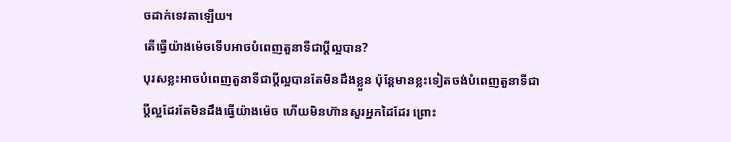ចដាក់ទេវតាឡើយ។
តើធ្វើយ៉ាងម៉េចទើបអាចបំពេញតួនាទីជាប្តីល្អបាន?
បុរសខ្លះអាចបំពេញតួនាទីជាប្តីល្អបានតែមិនដឹងខ្លួន ប៉ុន្តែមានខ្លះទៀតចង់បំពេញតួនាទីជាប្តីល្អដែរតែមិនដឹងធ្វើយ៉ាងម៉េច ហើយមិនហ៊ានសួរអ្នកដៃដែរ ព្រោះ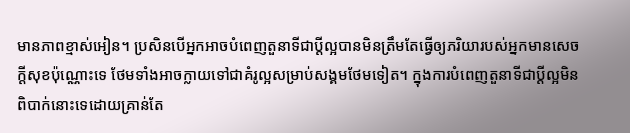មានភាពខ្មាស់អៀន។ ប្រសិនបើអ្នកអាចបំពេញតួនាទីជាប្តីល្អបានមិនត្រឹមតែធ្វើឲ្យភរិយារបស់អ្នកមានសេចក្តីសុខប៉ុណ្ណោះទេ ថែមទាំងអាចក្លាយទៅជាគំរូល្អសម្រាប់សង្គមថែមទៀត។ ក្នុងការបំពេញតួនាទីជាប្តីល្អមិនពិបាក់នោះទេដោយគ្រាន់តែ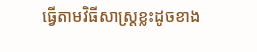ធ្វើតាមវិធីសាស្ត្រខ្លះដូចខាង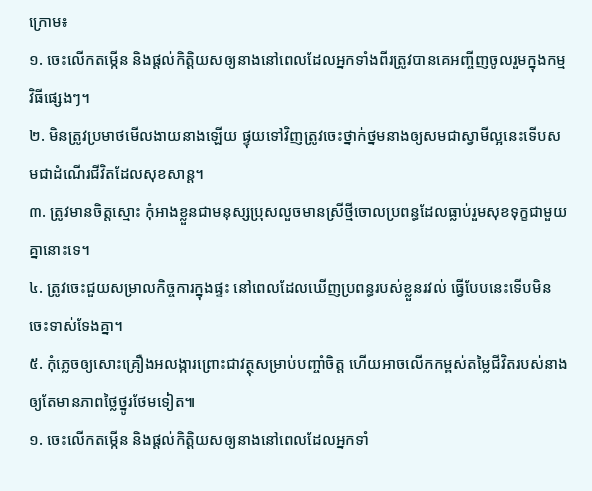ក្រោម៖
១. ចេះលើកតម្កើន និងផ្តល់កិត្តិយសឲ្យនាងនៅពេលដែលអ្នកទាំងពីរត្រូវបានគេអញ្ចីញចូលរួមក្នុងកម្មវិធីផ្សេងៗ។
២. មិនត្រូវប្រមាថមើលងាយនាងឡើយ ផ្ទុយទៅវិញត្រូវចេះថ្នាក់ថ្នមនាងឲ្យសមជាស្វាមីល្អនេះទើបសមជាដំណើរជីវិតដែលសុខសាន្ត។
៣. ត្រូវមានចិត្តស្មោះ កុំអាងខ្លួនជាមនុស្សប្រុសលួចមានស្រីថ្មីចោលប្រពន្ធដែលធ្លាប់រួមសុខទុក្ខជាមួយគ្នានោះទេ។
៤. ត្រូវចេះជួយសម្រាលកិច្ចការក្នុងផ្ទះ នៅពេលដែលឃើញប្រពន្ធរបស់ខ្លួនរវល់ ធ្វើបែបនេះទើបមិនចេះទាស់ទែងគ្នា។
៥. កុំភ្លេចឲ្យសោះគ្រឿងអលង្ការព្រោះជាវត្ថុសម្រាប់បញ្ចាំចិត្ត ហើយអាចលើកកម្ពស់តម្លៃជីវិតរបស់នាងឲ្យតែមានភាពថ្លៃថ្នូរថែមទៀត៕
១. ចេះលើកតម្កើន និងផ្តល់កិត្តិយសឲ្យនាងនៅពេលដែលអ្នកទាំ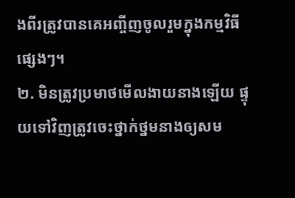ងពីរត្រូវបានគេអញ្ចីញចូលរួមក្នុងកម្មវិធីផ្សេងៗ។
២. មិនត្រូវប្រមាថមើលងាយនាងឡើយ ផ្ទុយទៅវិញត្រូវចេះថ្នាក់ថ្នមនាងឲ្យសម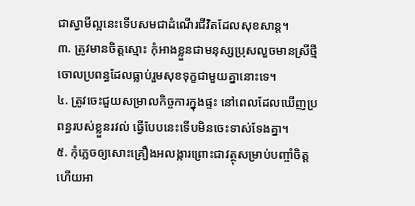ជាស្វាមីល្អនេះទើបសមជាដំណើរជីវិតដែលសុខសាន្ត។
៣. ត្រូវមានចិត្តស្មោះ កុំអាងខ្លួនជាមនុស្សប្រុសលួចមានស្រីថ្មីចោលប្រពន្ធដែលធ្លាប់រួមសុខទុក្ខជាមួយគ្នានោះទេ។
៤. ត្រូវចេះជួយសម្រាលកិច្ចការក្នុងផ្ទះ នៅពេលដែលឃើញប្រពន្ធរបស់ខ្លួនរវល់ ធ្វើបែបនេះទើបមិនចេះទាស់ទែងគ្នា។
៥. កុំភ្លេចឲ្យសោះគ្រឿងអលង្ការព្រោះជាវត្ថុសម្រាប់បញ្ចាំចិត្ត ហើយអា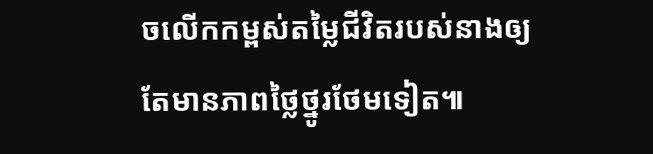ចលើកកម្ពស់តម្លៃជីវិតរបស់នាងឲ្យតែមានភាពថ្លៃថ្នូរថែមទៀត៕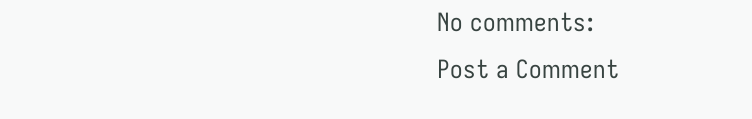No comments:
Post a Comment